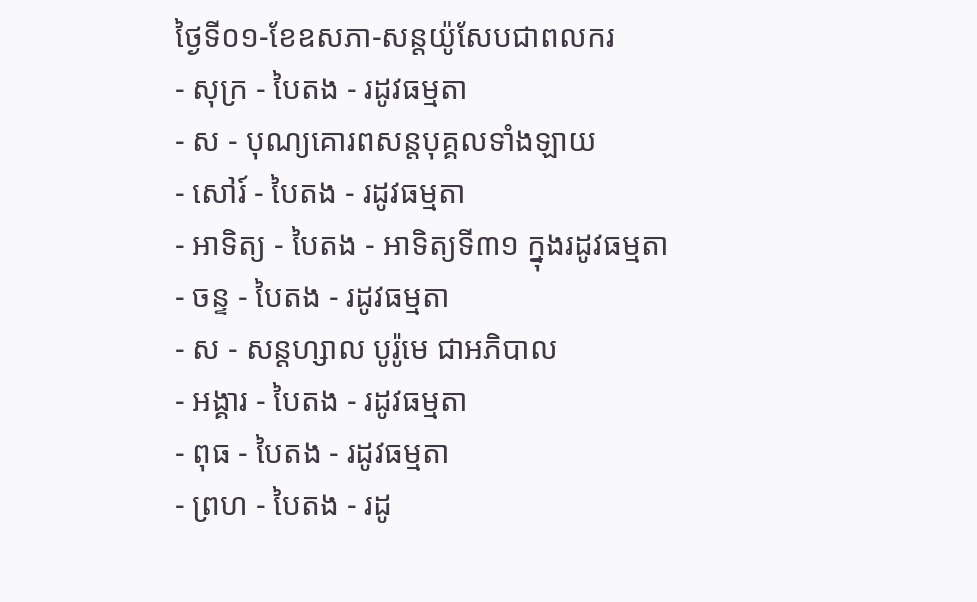ថ្ងៃទី០១-ខែឧសភា-សន្ដយ៉ូសែបជាពលករ
- សុក្រ - បៃតង - រដូវធម្មតា
- ស - បុណ្យគោរពសន្ដបុគ្គលទាំងឡាយ
- សៅរ៍ - បៃតង - រដូវធម្មតា
- អាទិត្យ - បៃតង - អាទិត្យទី៣១ ក្នុងរដូវធម្មតា
- ចន្ទ - បៃតង - រដូវធម្មតា
- ស - សន្ដហ្សាល បូរ៉ូមេ ជាអភិបាល
- អង្គារ - បៃតង - រដូវធម្មតា
- ពុធ - បៃតង - រដូវធម្មតា
- ព្រហ - បៃតង - រដូ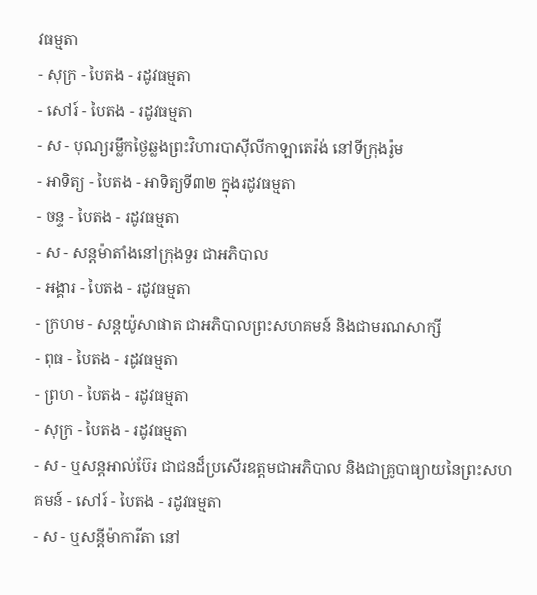វធម្មតា
- សុក្រ - បៃតង - រដូវធម្មតា
- សៅរ៍ - បៃតង - រដូវធម្មតា
- ស - បុណ្យរម្លឹកថ្ងៃឆ្លងព្រះវិហារបាស៊ីលីកាឡាតេរ៉ង់ នៅទីក្រុងរ៉ូម
- អាទិត្យ - បៃតង - អាទិត្យទី៣២ ក្នុងរដូវធម្មតា
- ចន្ទ - បៃតង - រដូវធម្មតា
- ស - សន្ដម៉ាតាំងនៅក្រុងទួរ ជាអភិបាល
- អង្គារ - បៃតង - រដូវធម្មតា
- ក្រហម - សន្ដយ៉ូសាផាត ជាអភិបាលព្រះសហគមន៍ និងជាមរណសាក្សី
- ពុធ - បៃតង - រដូវធម្មតា
- ព្រហ - បៃតង - រដូវធម្មតា
- សុក្រ - បៃតង - រដូវធម្មតា
- ស - ឬសន្ដអាល់ប៊ែរ ជាជនដ៏ប្រសើរឧត្ដមជាអភិបាល និងជាគ្រូបាធ្យាយនៃព្រះសហគមន៍ - សៅរ៍ - បៃតង - រដូវធម្មតា
- ស - ឬសន្ដីម៉ាការីតា នៅ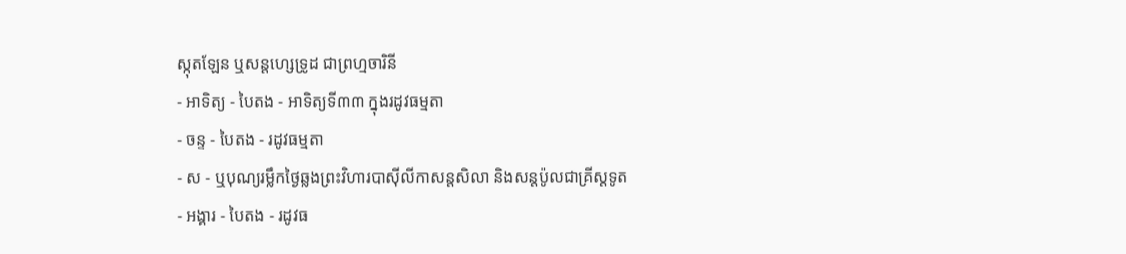ស្កុតឡែន ឬសន្ដហ្សេទ្រូដ ជាព្រហ្មចារិនី
- អាទិត្យ - បៃតង - អាទិត្យទី៣៣ ក្នុងរដូវធម្មតា
- ចន្ទ - បៃតង - រដូវធម្មតា
- ស - ឬបុណ្យរម្លឹកថ្ងៃឆ្លងព្រះវិហារបាស៊ីលីកាសន្ដសិលា និងសន្ដប៉ូលជាគ្រីស្ដទូត
- អង្គារ - បៃតង - រដូវធ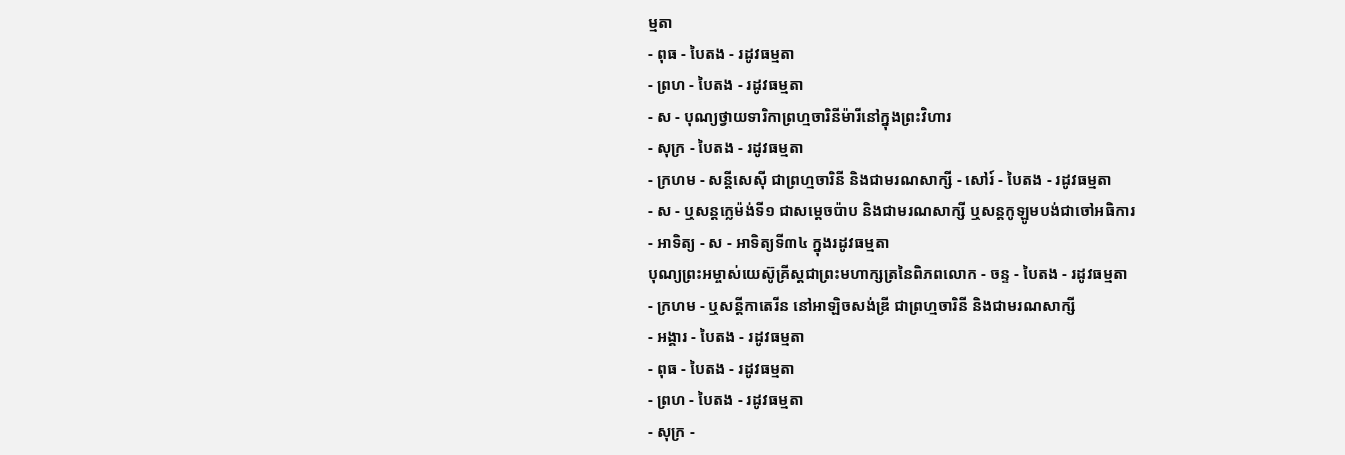ម្មតា
- ពុធ - បៃតង - រដូវធម្មតា
- ព្រហ - បៃតង - រដូវធម្មតា
- ស - បុណ្យថ្វាយទារិកាព្រហ្មចារិនីម៉ារីនៅក្នុងព្រះវិហារ
- សុក្រ - បៃតង - រដូវធម្មតា
- ក្រហម - សន្ដីសេស៊ី ជាព្រហ្មចារិនី និងជាមរណសាក្សី - សៅរ៍ - បៃតង - រដូវធម្មតា
- ស - ឬសន្ដក្លេម៉ង់ទី១ ជាសម្ដេចប៉ាប និងជាមរណសាក្សី ឬសន្ដកូឡូមបង់ជាចៅអធិការ
- អាទិត្យ - ស - អាទិត្យទី៣៤ ក្នុងរដូវធម្មតា
បុណ្យព្រះអម្ចាស់យេស៊ូគ្រីស្ដជាព្រះមហាក្សត្រនៃពិភពលោក - ចន្ទ - បៃតង - រដូវធម្មតា
- ក្រហម - ឬសន្ដីកាតេរីន នៅអាឡិចសង់ឌ្រី ជាព្រហ្មចារិនី និងជាមរណសាក្សី
- អង្គារ - បៃតង - រដូវធម្មតា
- ពុធ - បៃតង - រដូវធម្មតា
- ព្រហ - បៃតង - រដូវធម្មតា
- សុក្រ -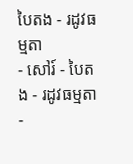បៃតង - រដូវធម្មតា
- សៅរ៍ - បៃតង - រដូវធម្មតា
-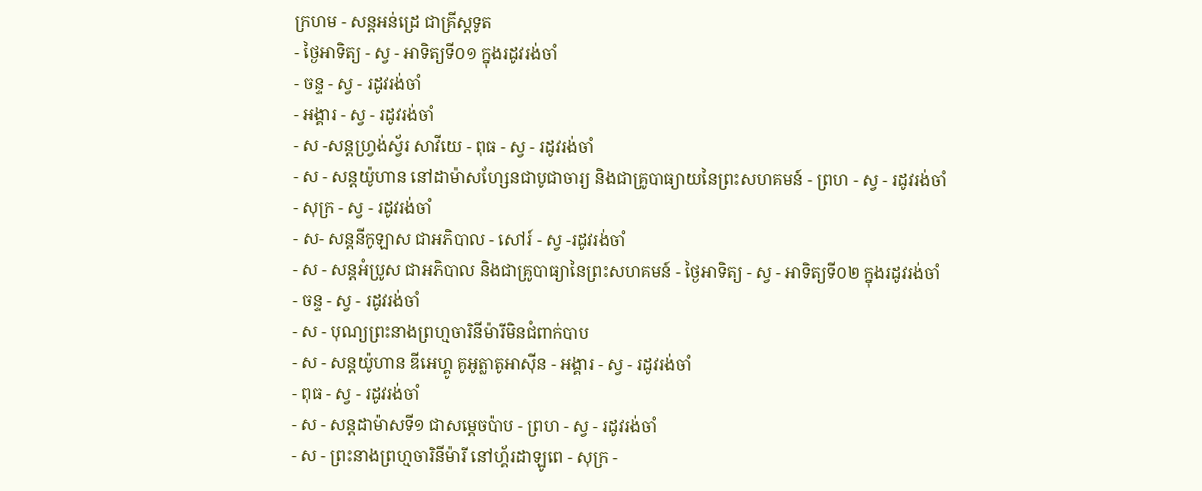ក្រហម - សន្ដអន់ដ្រេ ជាគ្រីស្ដទូត
- ថ្ងៃអាទិត្យ - ស្វ - អាទិត្យទី០១ ក្នុងរដូវរង់ចាំ
- ចន្ទ - ស្វ - រដូវរង់ចាំ
- អង្គារ - ស្វ - រដូវរង់ចាំ
- ស -សន្ដហ្វ្រង់ស្វ័រ សាវីយេ - ពុធ - ស្វ - រដូវរង់ចាំ
- ស - សន្ដយ៉ូហាន នៅដាម៉ាសហ្សែនជាបូជាចារ្យ និងជាគ្រូបាធ្យាយនៃព្រះសហគមន៍ - ព្រហ - ស្វ - រដូវរង់ចាំ
- សុក្រ - ស្វ - រដូវរង់ចាំ
- ស- សន្ដនីកូឡាស ជាអភិបាល - សៅរ៍ - ស្វ -រដូវរង់ចាំ
- ស - សន្ដអំប្រូស ជាអភិបាល និងជាគ្រូបាធ្យានៃព្រះសហគមន៍ - ថ្ងៃអាទិត្យ - ស្វ - អាទិត្យទី០២ ក្នុងរដូវរង់ចាំ
- ចន្ទ - ស្វ - រដូវរង់ចាំ
- ស - បុណ្យព្រះនាងព្រហ្មចារិនីម៉ារីមិនជំពាក់បាប
- ស - សន្ដយ៉ូហាន ឌីអេហ្គូ គូអូត្លាតូអាស៊ីន - អង្គារ - ស្វ - រដូវរង់ចាំ
- ពុធ - ស្វ - រដូវរង់ចាំ
- ស - សន្ដដាម៉ាសទី១ ជាសម្ដេចប៉ាប - ព្រហ - ស្វ - រដូវរង់ចាំ
- ស - ព្រះនាងព្រហ្មចារិនីម៉ារី នៅហ្គ័រដាឡូពេ - សុក្រ -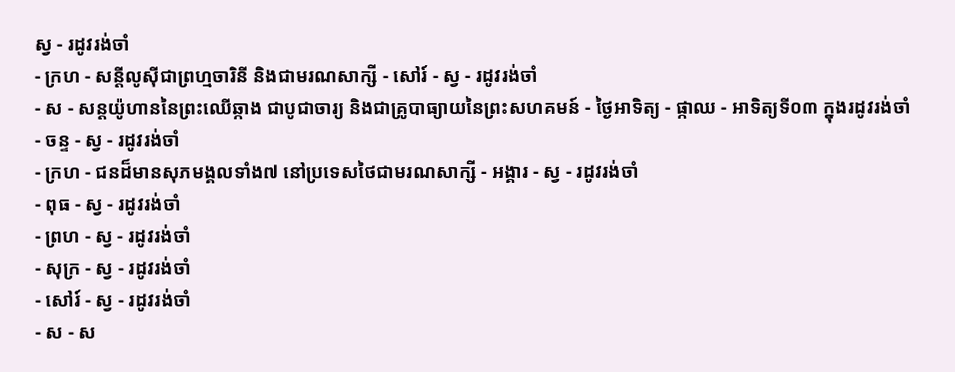ស្វ - រដូវរង់ចាំ
- ក្រហ - សន្ដីលូស៊ីជាព្រហ្មចារិនី និងជាមរណសាក្សី - សៅរ៍ - ស្វ - រដូវរង់ចាំ
- ស - សន្ដយ៉ូហាននៃព្រះឈើឆ្កាង ជាបូជាចារ្យ និងជាគ្រូបាធ្យាយនៃព្រះសហគមន៍ - ថ្ងៃអាទិត្យ - ផ្កាឈ - អាទិត្យទី០៣ ក្នុងរដូវរង់ចាំ
- ចន្ទ - ស្វ - រដូវរង់ចាំ
- ក្រហ - ជនដ៏មានសុភមង្គលទាំង៧ នៅប្រទេសថៃជាមរណសាក្សី - អង្គារ - ស្វ - រដូវរង់ចាំ
- ពុធ - ស្វ - រដូវរង់ចាំ
- ព្រហ - ស្វ - រដូវរង់ចាំ
- សុក្រ - ស្វ - រដូវរង់ចាំ
- សៅរ៍ - ស្វ - រដូវរង់ចាំ
- ស - ស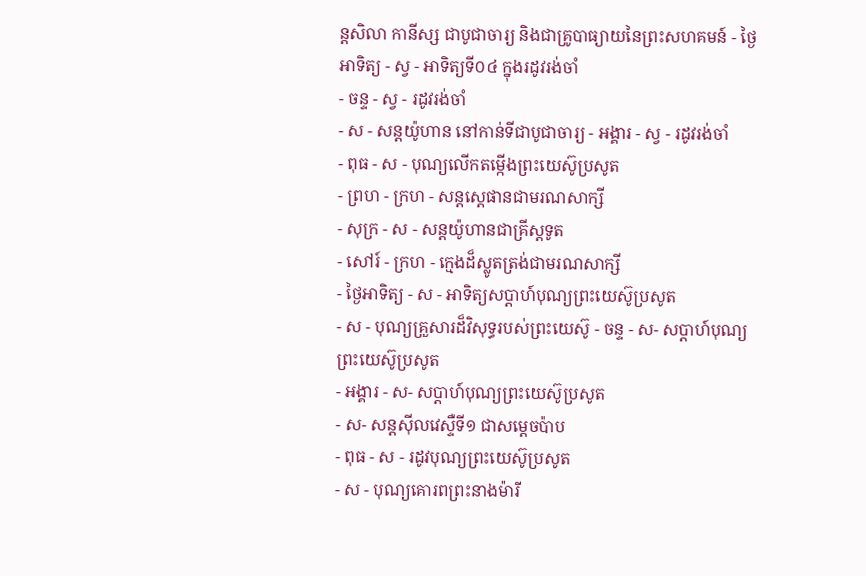ន្ដសិលា កានីស្ស ជាបូជាចារ្យ និងជាគ្រូបាធ្យាយនៃព្រះសហគមន៍ - ថ្ងៃអាទិត្យ - ស្វ - អាទិត្យទី០៤ ក្នុងរដូវរង់ចាំ
- ចន្ទ - ស្វ - រដូវរង់ចាំ
- ស - សន្ដយ៉ូហាន នៅកាន់ទីជាបូជាចារ្យ - អង្គារ - ស្វ - រដូវរង់ចាំ
- ពុធ - ស - បុណ្យលើកតម្កើងព្រះយេស៊ូប្រសូត
- ព្រហ - ក្រហ - សន្តស្តេផានជាមរណសាក្សី
- សុក្រ - ស - សន្តយ៉ូហានជាគ្រីស្តទូត
- សៅរ៍ - ក្រហ - ក្មេងដ៏ស្លូតត្រង់ជាមរណសាក្សី
- ថ្ងៃអាទិត្យ - ស - អាទិត្យសប្ដាហ៍បុណ្យព្រះយេស៊ូប្រសូត
- ស - បុណ្យគ្រួសារដ៏វិសុទ្ធរបស់ព្រះយេស៊ូ - ចន្ទ - ស- សប្ដាហ៍បុណ្យព្រះយេស៊ូប្រសូត
- អង្គារ - ស- សប្ដាហ៍បុណ្យព្រះយេស៊ូប្រសូត
- ស- សន្ដស៊ីលវេស្ទឺទី១ ជាសម្ដេចប៉ាប
- ពុធ - ស - រដូវបុណ្យព្រះយេស៊ូប្រសូត
- ស - បុណ្យគោរពព្រះនាងម៉ារី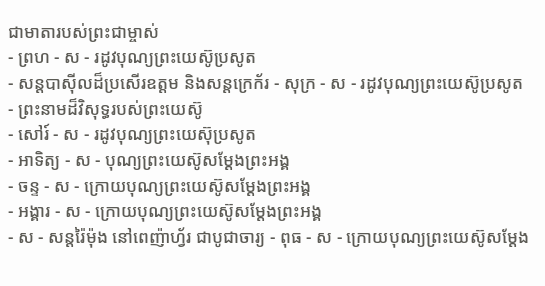ជាមាតារបស់ព្រះជាម្ចាស់
- ព្រហ - ស - រដូវបុណ្យព្រះយេស៊ូប្រសូត
- សន្ដបាស៊ីលដ៏ប្រសើរឧត្ដម និងសន្ដក្រេក័រ - សុក្រ - ស - រដូវបុណ្យព្រះយេស៊ូប្រសូត
- ព្រះនាមដ៏វិសុទ្ធរបស់ព្រះយេស៊ូ
- សៅរ៍ - ស - រដូវបុណ្យព្រះយេស៊ុប្រសូត
- អាទិត្យ - ស - បុណ្យព្រះយេស៊ូសម្ដែងព្រះអង្គ
- ចន្ទ - ស - ក្រោយបុណ្យព្រះយេស៊ូសម្ដែងព្រះអង្គ
- អង្គារ - ស - ក្រោយបុណ្យព្រះយេស៊ូសម្ដែងព្រះអង្គ
- ស - សន្ដរ៉ៃម៉ុង នៅពេញ៉ាហ្វ័រ ជាបូជាចារ្យ - ពុធ - ស - ក្រោយបុណ្យព្រះយេស៊ូសម្ដែង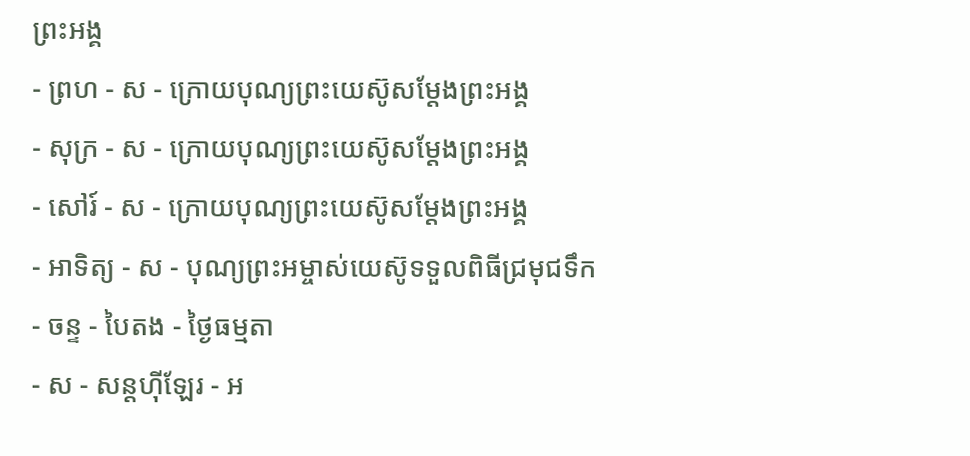ព្រះអង្គ
- ព្រហ - ស - ក្រោយបុណ្យព្រះយេស៊ូសម្ដែងព្រះអង្គ
- សុក្រ - ស - ក្រោយបុណ្យព្រះយេស៊ូសម្ដែងព្រះអង្គ
- សៅរ៍ - ស - ក្រោយបុណ្យព្រះយេស៊ូសម្ដែងព្រះអង្គ
- អាទិត្យ - ស - បុណ្យព្រះអម្ចាស់យេស៊ូទទួលពិធីជ្រមុជទឹក
- ចន្ទ - បៃតង - ថ្ងៃធម្មតា
- ស - សន្ដហ៊ីឡែរ - អ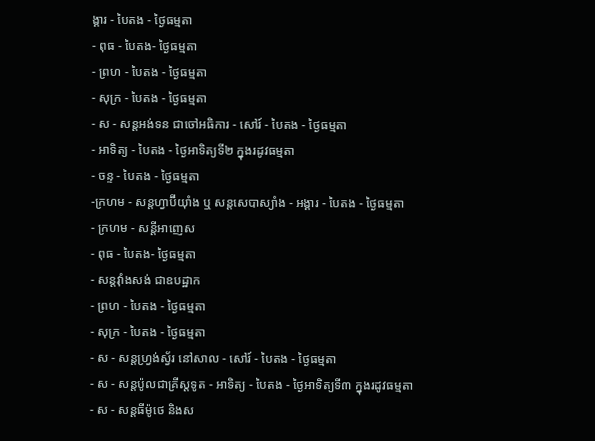ង្គារ - បៃតង - ថ្ងៃធម្មតា
- ពុធ - បៃតង- ថ្ងៃធម្មតា
- ព្រហ - បៃតង - ថ្ងៃធម្មតា
- សុក្រ - បៃតង - ថ្ងៃធម្មតា
- ស - សន្ដអង់ទន ជាចៅអធិការ - សៅរ៍ - បៃតង - ថ្ងៃធម្មតា
- អាទិត្យ - បៃតង - ថ្ងៃអាទិត្យទី២ ក្នុងរដូវធម្មតា
- ចន្ទ - បៃតង - ថ្ងៃធម្មតា
-ក្រហម - សន្ដហ្វាប៊ីយ៉ាំង ឬ សន្ដសេបាស្យាំង - អង្គារ - បៃតង - ថ្ងៃធម្មតា
- ក្រហម - សន្ដីអាញេស
- ពុធ - បៃតង- ថ្ងៃធម្មតា
- សន្ដវ៉ាំងសង់ ជាឧបដ្ឋាក
- ព្រហ - បៃតង - ថ្ងៃធម្មតា
- សុក្រ - បៃតង - ថ្ងៃធម្មតា
- ស - សន្ដហ្វ្រង់ស្វ័រ នៅសាល - សៅរ៍ - បៃតង - ថ្ងៃធម្មតា
- ស - សន្ដប៉ូលជាគ្រីស្ដទូត - អាទិត្យ - បៃតង - ថ្ងៃអាទិត្យទី៣ ក្នុងរដូវធម្មតា
- ស - សន្ដធីម៉ូថេ និងស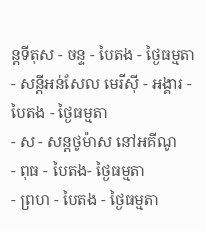ន្ដទីតុស - ចន្ទ - បៃតង - ថ្ងៃធម្មតា
- សន្ដីអន់សែល មេរីស៊ី - អង្គារ - បៃតង - ថ្ងៃធម្មតា
- ស - សន្ដថូម៉ាស នៅអគីណូ
- ពុធ - បៃតង- ថ្ងៃធម្មតា
- ព្រហ - បៃតង - ថ្ងៃធម្មតា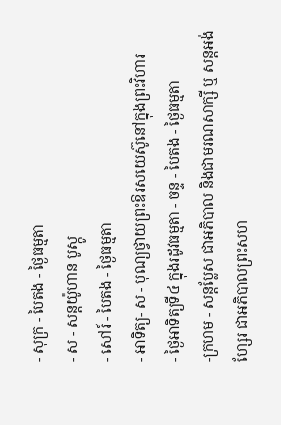- សុក្រ - បៃតង - ថ្ងៃធម្មតា
- ស - សន្ដយ៉ូហាន បូស្កូ
- សៅរ៍ - បៃតង - ថ្ងៃធម្មតា
- អាទិត្យ- ស - បុណ្យថ្វាយព្រះឱរសយេស៊ូនៅក្នុងព្រះវិហារ
- ថ្ងៃអាទិត្យទី៤ ក្នុងរដូវធម្មតា - ចន្ទ - បៃតង - ថ្ងៃធម្មតា
-ក្រហម - សន្ដប្លែស ជាអភិបាល និងជាមរណសាក្សី ឬ សន្ដអង់ហ្សែរ ជាអភិបាលព្រះសហ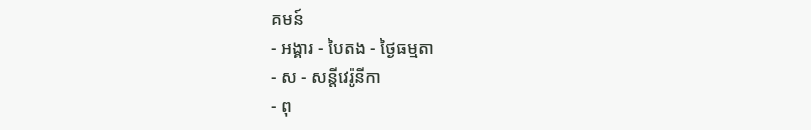គមន៍
- អង្គារ - បៃតង - ថ្ងៃធម្មតា
- ស - សន្ដីវេរ៉ូនីកា
- ពុ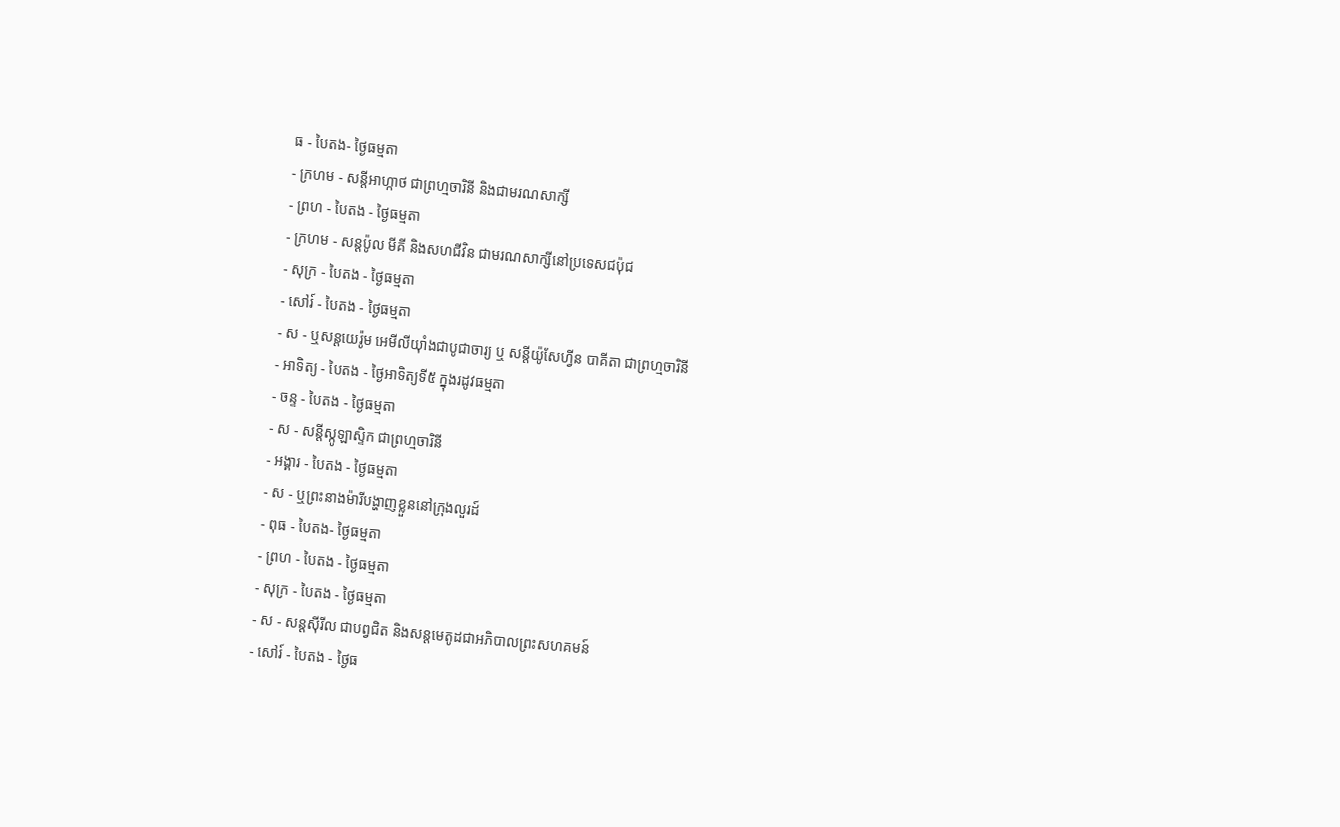ធ - បៃតង- ថ្ងៃធម្មតា
- ក្រហម - សន្ដីអាហ្កាថ ជាព្រហ្មចារិនី និងជាមរណសាក្សី
- ព្រហ - បៃតង - ថ្ងៃធម្មតា
- ក្រហម - សន្ដប៉ូល មីគី និងសហជីវិន ជាមរណសាក្សីនៅប្រទេសជប៉ុជ
- សុក្រ - បៃតង - ថ្ងៃធម្មតា
- សៅរ៍ - បៃតង - ថ្ងៃធម្មតា
- ស - ឬសន្ដយេរ៉ូម អេមីលីយ៉ាំងជាបូជាចារ្យ ឬ សន្ដីយ៉ូសែហ្វីន បាគីតា ជាព្រហ្មចារិនី
- អាទិត្យ - បៃតង - ថ្ងៃអាទិត្យទី៥ ក្នុងរដូវធម្មតា
- ចន្ទ - បៃតង - ថ្ងៃធម្មតា
- ស - សន្ដីស្កូឡាស្ទិក ជាព្រហ្មចារិនី
- អង្គារ - បៃតង - ថ្ងៃធម្មតា
- ស - ឬព្រះនាងម៉ារីបង្ហាញខ្លួននៅក្រុងលួរដ៍
- ពុធ - បៃតង- ថ្ងៃធម្មតា
- ព្រហ - បៃតង - ថ្ងៃធម្មតា
- សុក្រ - បៃតង - ថ្ងៃធម្មតា
- ស - សន្ដស៊ីរីល ជាបព្វជិត និងសន្ដមេតូដជាអភិបាលព្រះសហគមន៍
- សៅរ៍ - បៃតង - ថ្ងៃធ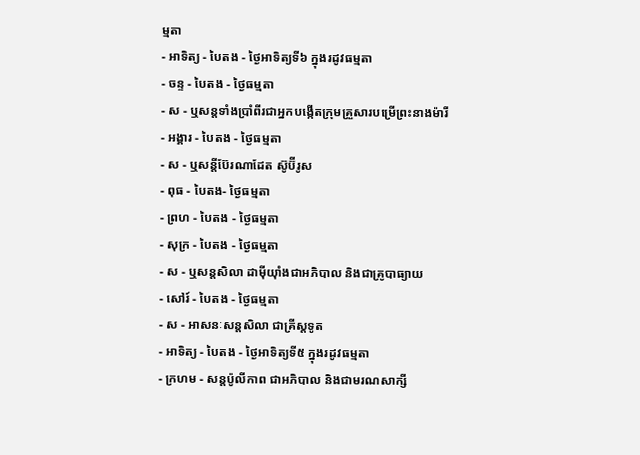ម្មតា
- អាទិត្យ - បៃតង - ថ្ងៃអាទិត្យទី៦ ក្នុងរដូវធម្មតា
- ចន្ទ - បៃតង - ថ្ងៃធម្មតា
- ស - ឬសន្ដទាំងប្រាំពីរជាអ្នកបង្កើតក្រុមគ្រួសារបម្រើព្រះនាងម៉ារី
- អង្គារ - បៃតង - ថ្ងៃធម្មតា
- ស - ឬសន្ដីប៊ែរណាដែត ស៊ូប៊ីរូស
- ពុធ - បៃតង- ថ្ងៃធម្មតា
- ព្រហ - បៃតង - ថ្ងៃធម្មតា
- សុក្រ - បៃតង - ថ្ងៃធម្មតា
- ស - ឬសន្ដសិលា ដាម៉ីយ៉ាំងជាអភិបាល និងជាគ្រូបាធ្យាយ
- សៅរ៍ - បៃតង - ថ្ងៃធម្មតា
- ស - អាសនៈសន្ដសិលា ជាគ្រីស្ដទូត
- អាទិត្យ - បៃតង - ថ្ងៃអាទិត្យទី៥ ក្នុងរដូវធម្មតា
- ក្រហម - សន្ដប៉ូលីកាព ជាអភិបាល និងជាមរណសាក្សី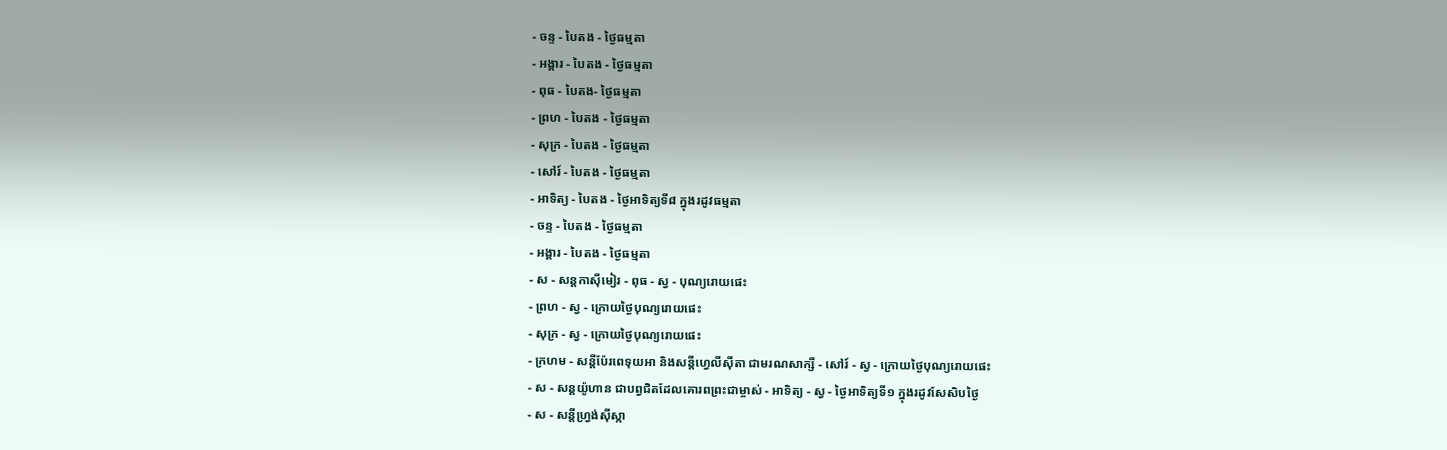- ចន្ទ - បៃតង - ថ្ងៃធម្មតា
- អង្គារ - បៃតង - ថ្ងៃធម្មតា
- ពុធ - បៃតង- ថ្ងៃធម្មតា
- ព្រហ - បៃតង - ថ្ងៃធម្មតា
- សុក្រ - បៃតង - ថ្ងៃធម្មតា
- សៅរ៍ - បៃតង - ថ្ងៃធម្មតា
- អាទិត្យ - បៃតង - ថ្ងៃអាទិត្យទី៨ ក្នុងរដូវធម្មតា
- ចន្ទ - បៃតង - ថ្ងៃធម្មតា
- អង្គារ - បៃតង - ថ្ងៃធម្មតា
- ស - សន្ដកាស៊ីមៀរ - ពុធ - ស្វ - បុណ្យរោយផេះ
- ព្រហ - ស្វ - ក្រោយថ្ងៃបុណ្យរោយផេះ
- សុក្រ - ស្វ - ក្រោយថ្ងៃបុណ្យរោយផេះ
- ក្រហម - សន្ដីប៉ែរពេទុយអា និងសន្ដីហ្វេលីស៊ីតា ជាមរណសាក្សី - សៅរ៍ - ស្វ - ក្រោយថ្ងៃបុណ្យរោយផេះ
- ស - សន្ដយ៉ូហាន ជាបព្វជិតដែលគោរពព្រះជាម្ចាស់ - អាទិត្យ - ស្វ - ថ្ងៃអាទិត្យទី១ ក្នុងរដូវសែសិបថ្ងៃ
- ស - សន្ដីហ្វ្រង់ស៊ីស្កា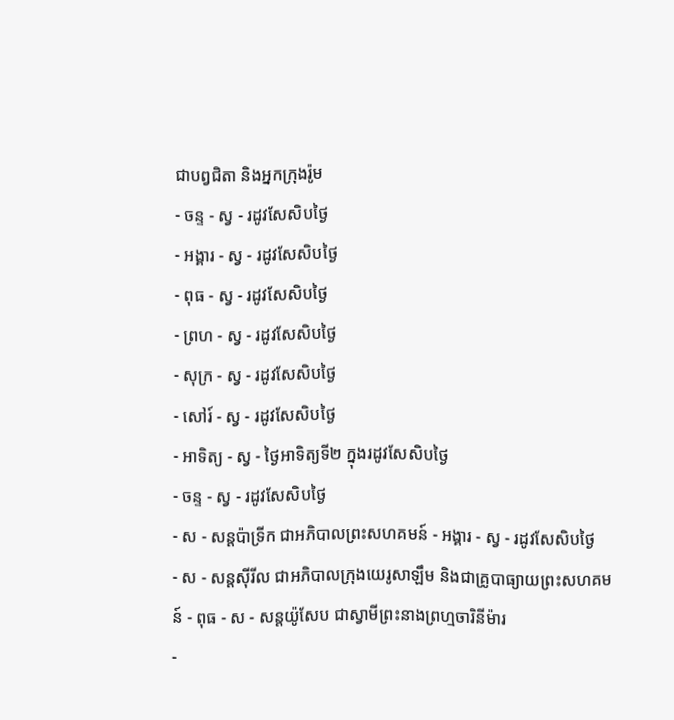ជាបព្វជិតា និងអ្នកក្រុងរ៉ូម
- ចន្ទ - ស្វ - រដូវសែសិបថ្ងៃ
- អង្គារ - ស្វ - រដូវសែសិបថ្ងៃ
- ពុធ - ស្វ - រដូវសែសិបថ្ងៃ
- ព្រហ - ស្វ - រដូវសែសិបថ្ងៃ
- សុក្រ - ស្វ - រដូវសែសិបថ្ងៃ
- សៅរ៍ - ស្វ - រដូវសែសិបថ្ងៃ
- អាទិត្យ - ស្វ - ថ្ងៃអាទិត្យទី២ ក្នុងរដូវសែសិបថ្ងៃ
- ចន្ទ - ស្វ - រដូវសែសិបថ្ងៃ
- ស - សន្ដប៉ាទ្រីក ជាអភិបាលព្រះសហគមន៍ - អង្គារ - ស្វ - រដូវសែសិបថ្ងៃ
- ស - សន្ដស៊ីរីល ជាអភិបាលក្រុងយេរូសាឡឹម និងជាគ្រូបាធ្យាយព្រះសហគមន៍ - ពុធ - ស - សន្ដយ៉ូសែប ជាស្វាមីព្រះនាងព្រហ្មចារិនីម៉ារ
-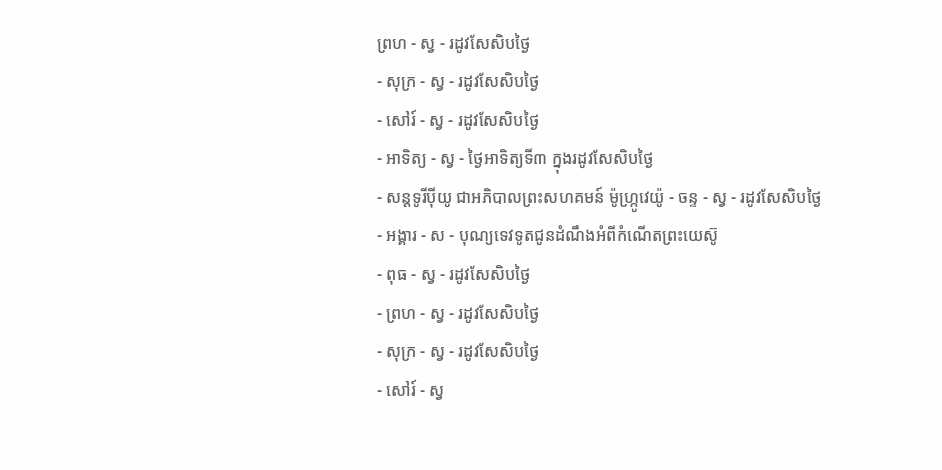ព្រហ - ស្វ - រដូវសែសិបថ្ងៃ
- សុក្រ - ស្វ - រដូវសែសិបថ្ងៃ
- សៅរ៍ - ស្វ - រដូវសែសិបថ្ងៃ
- អាទិត្យ - ស្វ - ថ្ងៃអាទិត្យទី៣ ក្នុងរដូវសែសិបថ្ងៃ
- សន្ដទូរីប៉ីយូ ជាអភិបាលព្រះសហគមន៍ ម៉ូហ្ក្រូវេយ៉ូ - ចន្ទ - ស្វ - រដូវសែសិបថ្ងៃ
- អង្គារ - ស - បុណ្យទេវទូតជូនដំណឹងអំពីកំណើតព្រះយេស៊ូ
- ពុធ - ស្វ - រដូវសែសិបថ្ងៃ
- ព្រហ - ស្វ - រដូវសែសិបថ្ងៃ
- សុក្រ - ស្វ - រដូវសែសិបថ្ងៃ
- សៅរ៍ - ស្វ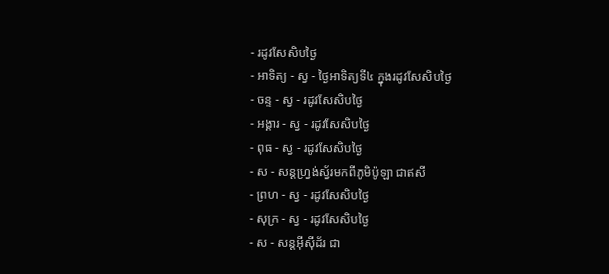- រដូវសែសិបថ្ងៃ
- អាទិត្យ - ស្វ - ថ្ងៃអាទិត្យទី៤ ក្នុងរដូវសែសិបថ្ងៃ
- ចន្ទ - ស្វ - រដូវសែសិបថ្ងៃ
- អង្គារ - ស្វ - រដូវសែសិបថ្ងៃ
- ពុធ - ស្វ - រដូវសែសិបថ្ងៃ
- ស - សន្ដហ្វ្រង់ស្វ័រមកពីភូមិប៉ូឡា ជាឥសី
- ព្រហ - ស្វ - រដូវសែសិបថ្ងៃ
- សុក្រ - ស្វ - រដូវសែសិបថ្ងៃ
- ស - សន្ដអ៊ីស៊ីដ័រ ជា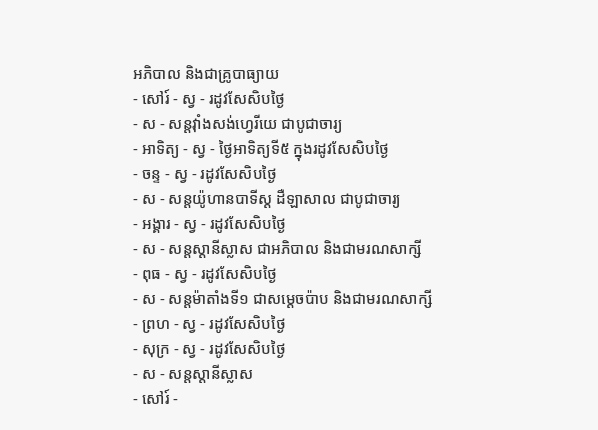អភិបាល និងជាគ្រូបាធ្យាយ
- សៅរ៍ - ស្វ - រដូវសែសិបថ្ងៃ
- ស - សន្ដវ៉ាំងសង់ហ្វេរីយេ ជាបូជាចារ្យ
- អាទិត្យ - ស្វ - ថ្ងៃអាទិត្យទី៥ ក្នុងរដូវសែសិបថ្ងៃ
- ចន្ទ - ស្វ - រដូវសែសិបថ្ងៃ
- ស - សន្ដយ៉ូហានបាទីស្ដ ដឺឡាសាល ជាបូជាចារ្យ
- អង្គារ - ស្វ - រដូវសែសិបថ្ងៃ
- ស - សន្ដស្ដានីស្លាស ជាអភិបាល និងជាមរណសាក្សី
- ពុធ - ស្វ - រដូវសែសិបថ្ងៃ
- ស - សន្ដម៉ាតាំងទី១ ជាសម្ដេចប៉ាប និងជាមរណសាក្សី
- ព្រហ - ស្វ - រដូវសែសិបថ្ងៃ
- សុក្រ - ស្វ - រដូវសែសិបថ្ងៃ
- ស - សន្ដស្ដានីស្លាស
- សៅរ៍ -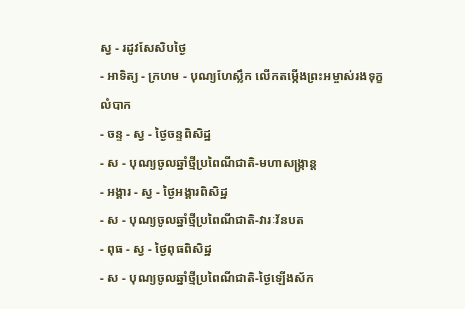ស្វ - រដូវសែសិបថ្ងៃ
- អាទិត្យ - ក្រហម - បុណ្យហែស្លឹក លើកតម្កើងព្រះអម្ចាស់រងទុក្ខលំបាក
- ចន្ទ - ស្វ - ថ្ងៃចន្ទពិសិដ្ឋ
- ស - បុណ្យចូលឆ្នាំថ្មីប្រពៃណីជាតិ-មហាសង្រ្កាន្ដ
- អង្គារ - ស្វ - ថ្ងៃអង្គារពិសិដ្ឋ
- ស - បុណ្យចូលឆ្នាំថ្មីប្រពៃណីជាតិ-វារៈវ័នបត
- ពុធ - ស្វ - ថ្ងៃពុធពិសិដ្ឋ
- ស - បុណ្យចូលឆ្នាំថ្មីប្រពៃណីជាតិ-ថ្ងៃឡើងស័ក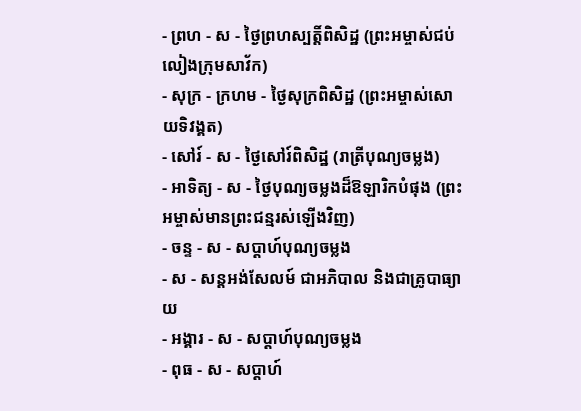- ព្រហ - ស - ថ្ងៃព្រហស្បត្ដិ៍ពិសិដ្ឋ (ព្រះអម្ចាស់ជប់លៀងក្រុមសាវ័ក)
- សុក្រ - ក្រហម - ថ្ងៃសុក្រពិសិដ្ឋ (ព្រះអម្ចាស់សោយទិវង្គត)
- សៅរ៍ - ស - ថ្ងៃសៅរ៍ពិសិដ្ឋ (រាត្រីបុណ្យចម្លង)
- អាទិត្យ - ស - ថ្ងៃបុណ្យចម្លងដ៏ឱឡារិកបំផុង (ព្រះអម្ចាស់មានព្រះជន្មរស់ឡើងវិញ)
- ចន្ទ - ស - សប្ដាហ៍បុណ្យចម្លង
- ស - សន្ដអង់សែលម៍ ជាអភិបាល និងជាគ្រូបាធ្យាយ
- អង្គារ - ស - សប្ដាហ៍បុណ្យចម្លង
- ពុធ - ស - សប្ដាហ៍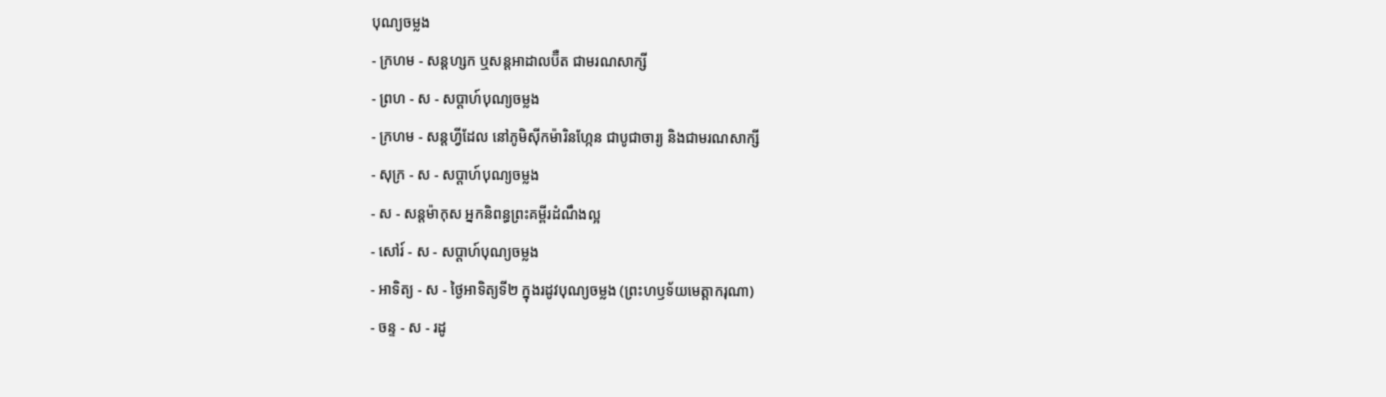បុណ្យចម្លង
- ក្រហម - សន្ដហ្សក ឬសន្ដអាដាលប៊ឺត ជាមរណសាក្សី
- ព្រហ - ស - សប្ដាហ៍បុណ្យចម្លង
- ក្រហម - សន្ដហ្វីដែល នៅភូមិស៊ីកម៉ារិនហ្កែន ជាបូជាចារ្យ និងជាមរណសាក្សី
- សុក្រ - ស - សប្ដាហ៍បុណ្យចម្លង
- ស - សន្ដម៉ាកុស អ្នកនិពន្ធព្រះគម្ពីរដំណឹងល្អ
- សៅរ៍ - ស - សប្ដាហ៍បុណ្យចម្លង
- អាទិត្យ - ស - ថ្ងៃអាទិត្យទី២ ក្នុងរដូវបុណ្យចម្លង (ព្រះហឫទ័យមេត្ដាករុណា)
- ចន្ទ - ស - រដូ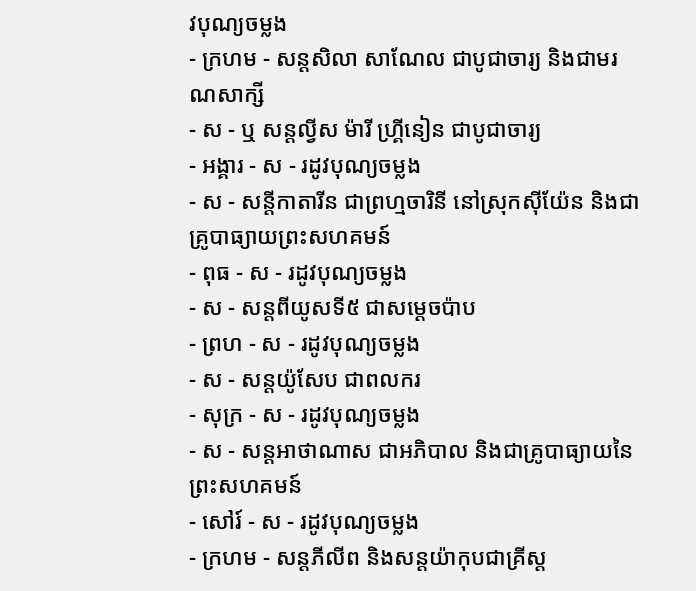វបុណ្យចម្លង
- ក្រហម - សន្ដសិលា សាណែល ជាបូជាចារ្យ និងជាមរណសាក្សី
- ស - ឬ សន្ដល្វីស ម៉ារី ហ្គ្រីនៀន ជាបូជាចារ្យ
- អង្គារ - ស - រដូវបុណ្យចម្លង
- ស - សន្ដីកាតារីន ជាព្រហ្មចារិនី នៅស្រុកស៊ីយ៉ែន និងជាគ្រូបាធ្យាយព្រះសហគមន៍
- ពុធ - ស - រដូវបុណ្យចម្លង
- ស - សន្ដពីយូសទី៥ ជាសម្ដេចប៉ាប
- ព្រហ - ស - រដូវបុណ្យចម្លង
- ស - សន្ដយ៉ូសែប ជាពលករ
- សុក្រ - ស - រដូវបុណ្យចម្លង
- ស - សន្ដអាថាណាស ជាអភិបាល និងជាគ្រូបាធ្យាយនៃព្រះសហគមន៍
- សៅរ៍ - ស - រដូវបុណ្យចម្លង
- ក្រហម - សន្ដភីលីព និងសន្ដយ៉ាកុបជាគ្រីស្ដ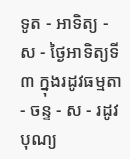ទូត - អាទិត្យ - ស - ថ្ងៃអាទិត្យទី៣ ក្នុងរដូវធម្មតា
- ចន្ទ - ស - រដូវបុណ្យ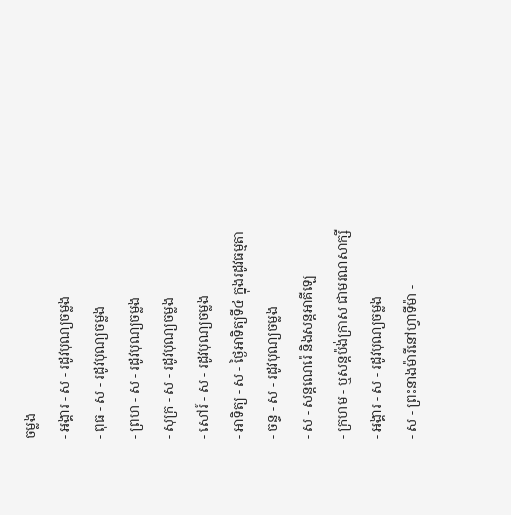ចម្លង
- អង្គារ - ស - រដូវបុណ្យចម្លង
- ពុធ - ស - រដូវបុណ្យចម្លង
- ព្រហ - ស - រដូវបុណ្យចម្លង
- សុក្រ - ស - រដូវបុណ្យចម្លង
- សៅរ៍ - ស - រដូវបុណ្យចម្លង
- អាទិត្យ - ស - ថ្ងៃអាទិត្យទី៤ ក្នុងរដូវធម្មតា
- ចន្ទ - ស - រដូវបុណ្យចម្លង
- ស - សន្ដណេរ៉េ និងសន្ដអាគីឡេ
- ក្រហម - ឬសន្ដប៉ង់ក្រាស ជាមរណសាក្សី
- អង្គារ - ស - រដូវបុណ្យចម្លង
- ស - ព្រះនាងម៉ារីនៅហ្វាទីម៉ា -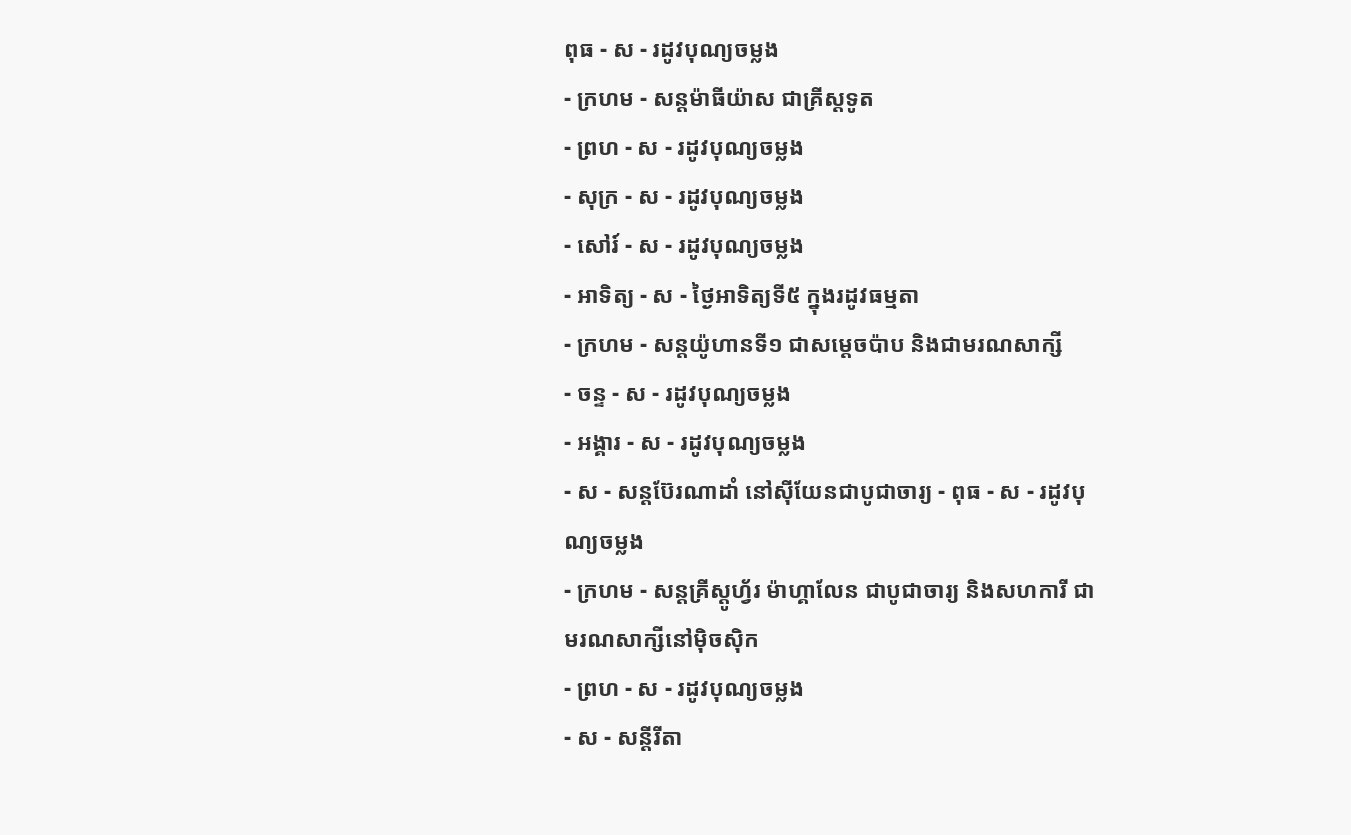ពុធ - ស - រដូវបុណ្យចម្លង
- ក្រហម - សន្ដម៉ាធីយ៉ាស ជាគ្រីស្ដទូត
- ព្រហ - ស - រដូវបុណ្យចម្លង
- សុក្រ - ស - រដូវបុណ្យចម្លង
- សៅរ៍ - ស - រដូវបុណ្យចម្លង
- អាទិត្យ - ស - ថ្ងៃអាទិត្យទី៥ ក្នុងរដូវធម្មតា
- ក្រហម - សន្ដយ៉ូហានទី១ ជាសម្ដេចប៉ាប និងជាមរណសាក្សី
- ចន្ទ - ស - រដូវបុណ្យចម្លង
- អង្គារ - ស - រដូវបុណ្យចម្លង
- ស - សន្ដប៊ែរណាដាំ នៅស៊ីយែនជាបូជាចារ្យ - ពុធ - ស - រដូវបុណ្យចម្លង
- ក្រហម - សន្ដគ្រីស្ដូហ្វ័រ ម៉ាហ្គាលែន ជាបូជាចារ្យ និងសហការី ជាមរណសាក្សីនៅម៉ិចស៊ិក
- ព្រហ - ស - រដូវបុណ្យចម្លង
- ស - សន្ដីរីតា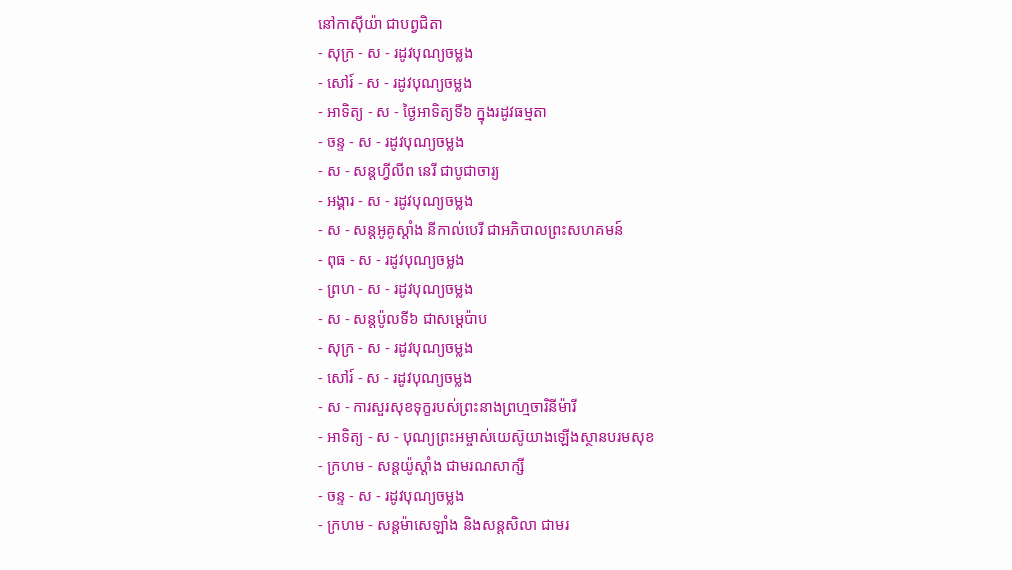នៅកាស៊ីយ៉ា ជាបព្វជិតា
- សុក្រ - ស - រដូវបុណ្យចម្លង
- សៅរ៍ - ស - រដូវបុណ្យចម្លង
- អាទិត្យ - ស - ថ្ងៃអាទិត្យទី៦ ក្នុងរដូវធម្មតា
- ចន្ទ - ស - រដូវបុណ្យចម្លង
- ស - សន្ដហ្វីលីព នេរី ជាបូជាចារ្យ
- អង្គារ - ស - រដូវបុណ្យចម្លង
- ស - សន្ដអូគូស្ដាំង នីកាល់បេរី ជាអភិបាលព្រះសហគមន៍
- ពុធ - ស - រដូវបុណ្យចម្លង
- ព្រហ - ស - រដូវបុណ្យចម្លង
- ស - សន្ដប៉ូលទី៦ ជាសម្ដេប៉ាប
- សុក្រ - ស - រដូវបុណ្យចម្លង
- សៅរ៍ - ស - រដូវបុណ្យចម្លង
- ស - ការសួរសុខទុក្ខរបស់ព្រះនាងព្រហ្មចារិនីម៉ារី
- អាទិត្យ - ស - បុណ្យព្រះអម្ចាស់យេស៊ូយាងឡើងស្ថានបរមសុខ
- ក្រហម - សន្ដយ៉ូស្ដាំង ជាមរណសាក្សី
- ចន្ទ - ស - រដូវបុណ្យចម្លង
- ក្រហម - សន្ដម៉ាសេឡាំង និងសន្ដសិលា ជាមរ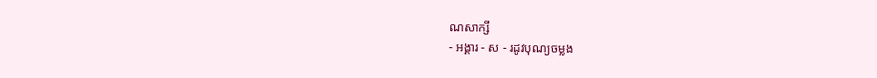ណសាក្សី
- អង្គារ - ស - រដូវបុណ្យចម្លង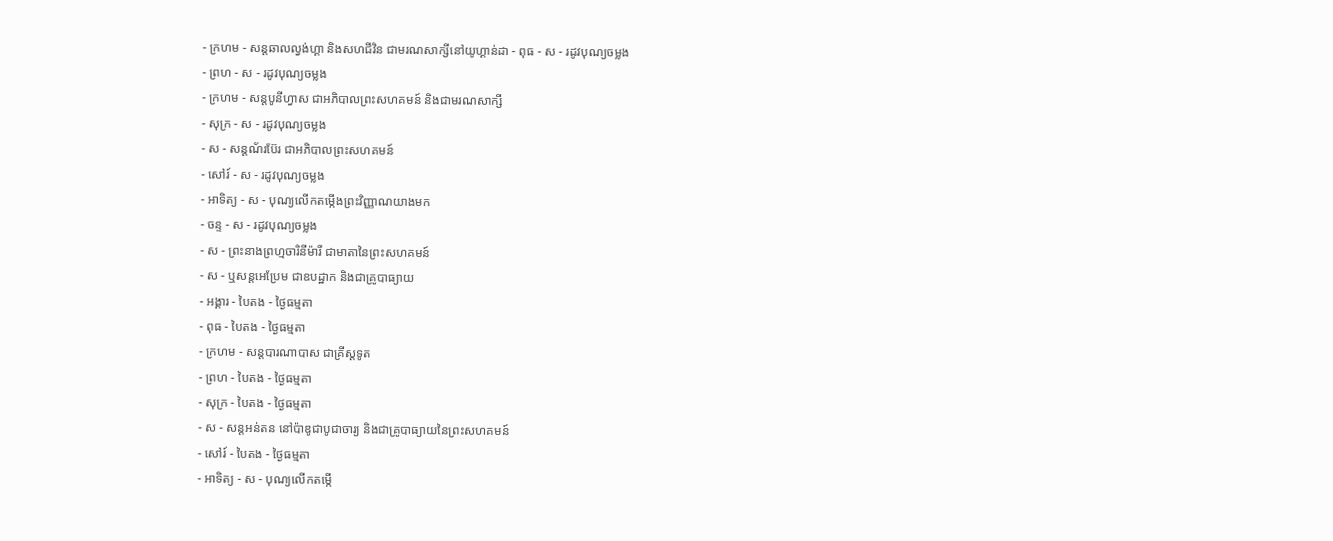- ក្រហម - សន្ដឆាលល្វង់ហ្គា និងសហជីវិន ជាមរណសាក្សីនៅយូហ្គាន់ដា - ពុធ - ស - រដូវបុណ្យចម្លង
- ព្រហ - ស - រដូវបុណ្យចម្លង
- ក្រហម - សន្ដបូនីហ្វាស ជាអភិបាលព្រះសហគមន៍ និងជាមរណសាក្សី
- សុក្រ - ស - រដូវបុណ្យចម្លង
- ស - សន្ដណ័រប៊ែរ ជាអភិបាលព្រះសហគមន៍
- សៅរ៍ - ស - រដូវបុណ្យចម្លង
- អាទិត្យ - ស - បុណ្យលើកតម្កើងព្រះវិញ្ញាណយាងមក
- ចន្ទ - ស - រដូវបុណ្យចម្លង
- ស - ព្រះនាងព្រហ្មចារិនីម៉ារី ជាមាតានៃព្រះសហគមន៍
- ស - ឬសន្ដអេប្រែម ជាឧបដ្ឋាក និងជាគ្រូបាធ្យាយ
- អង្គារ - បៃតង - ថ្ងៃធម្មតា
- ពុធ - បៃតង - ថ្ងៃធម្មតា
- ក្រហម - សន្ដបារណាបាស ជាគ្រីស្ដទូត
- ព្រហ - បៃតង - ថ្ងៃធម្មតា
- សុក្រ - បៃតង - ថ្ងៃធម្មតា
- ស - សន្ដអន់តន នៅប៉ាឌូជាបូជាចារ្យ និងជាគ្រូបាធ្យាយនៃព្រះសហគមន៍
- សៅរ៍ - បៃតង - ថ្ងៃធម្មតា
- អាទិត្យ - ស - បុណ្យលើកតម្កើ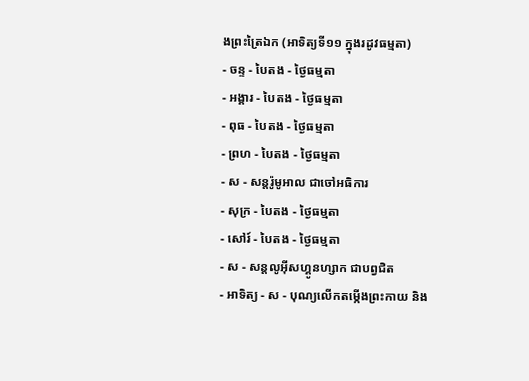ងព្រះត្រៃឯក (អាទិត្យទី១១ ក្នុងរដូវធម្មតា)
- ចន្ទ - បៃតង - ថ្ងៃធម្មតា
- អង្គារ - បៃតង - ថ្ងៃធម្មតា
- ពុធ - បៃតង - ថ្ងៃធម្មតា
- ព្រហ - បៃតង - ថ្ងៃធម្មតា
- ស - សន្ដរ៉ូមូអាល ជាចៅអធិការ
- សុក្រ - បៃតង - ថ្ងៃធម្មតា
- សៅរ៍ - បៃតង - ថ្ងៃធម្មតា
- ស - សន្ដលូអ៊ីសហ្គូនហ្សាក ជាបព្វជិត
- អាទិត្យ - ស - បុណ្យលើកតម្កើងព្រះកាយ និង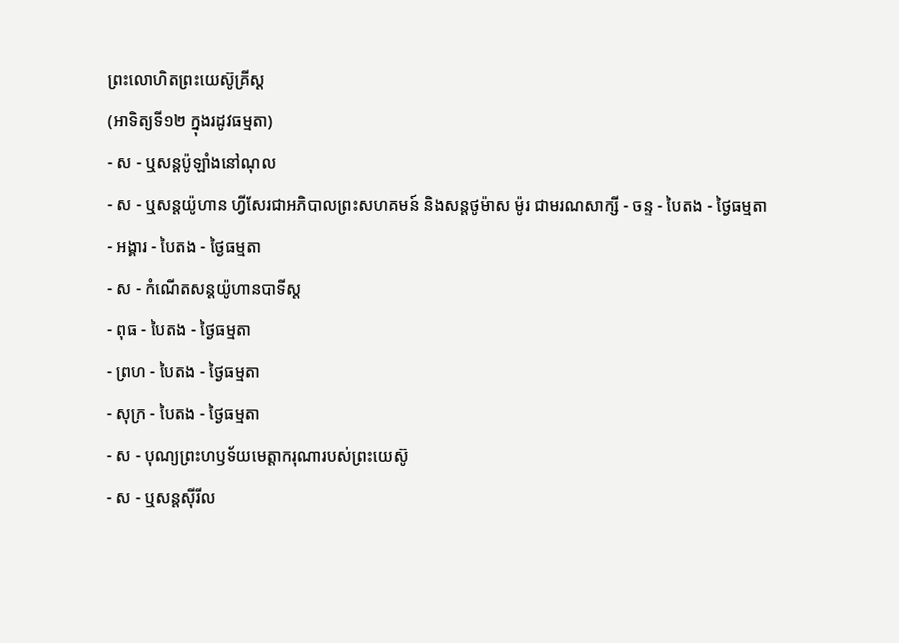ព្រះលោហិតព្រះយេស៊ូគ្រីស្ដ
(អាទិត្យទី១២ ក្នុងរដូវធម្មតា)
- ស - ឬសន្ដប៉ូឡាំងនៅណុល
- ស - ឬសន្ដយ៉ូហាន ហ្វីសែរជាអភិបាលព្រះសហគមន៍ និងសន្ដថូម៉ាស ម៉ូរ ជាមរណសាក្សី - ចន្ទ - បៃតង - ថ្ងៃធម្មតា
- អង្គារ - បៃតង - ថ្ងៃធម្មតា
- ស - កំណើតសន្ដយ៉ូហានបាទីស្ដ
- ពុធ - បៃតង - ថ្ងៃធម្មតា
- ព្រហ - បៃតង - ថ្ងៃធម្មតា
- សុក្រ - បៃតង - ថ្ងៃធម្មតា
- ស - បុណ្យព្រះហឫទ័យមេត្ដាករុណារបស់ព្រះយេស៊ូ
- ស - ឬសន្ដស៊ីរីល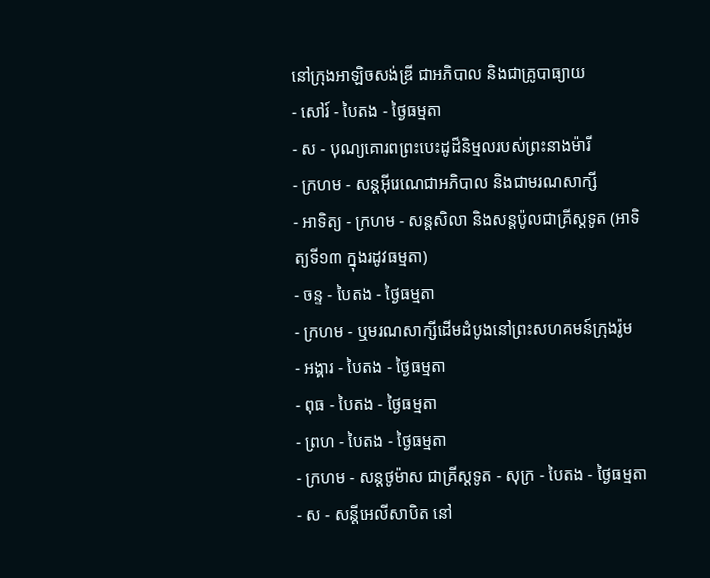នៅក្រុងអាឡិចសង់ឌ្រី ជាអភិបាល និងជាគ្រូបាធ្យាយ
- សៅរ៍ - បៃតង - ថ្ងៃធម្មតា
- ស - បុណ្យគោរពព្រះបេះដូដ៏និម្មលរបស់ព្រះនាងម៉ារី
- ក្រហម - សន្ដអ៊ីរេណេជាអភិបាល និងជាមរណសាក្សី
- អាទិត្យ - ក្រហម - សន្ដសិលា និងសន្ដប៉ូលជាគ្រីស្ដទូត (អាទិត្យទី១៣ ក្នុងរដូវធម្មតា)
- ចន្ទ - បៃតង - ថ្ងៃធម្មតា
- ក្រហម - ឬមរណសាក្សីដើមដំបូងនៅព្រះសហគមន៍ក្រុងរ៉ូម
- អង្គារ - បៃតង - ថ្ងៃធម្មតា
- ពុធ - បៃតង - ថ្ងៃធម្មតា
- ព្រហ - បៃតង - ថ្ងៃធម្មតា
- ក្រហម - សន្ដថូម៉ាស ជាគ្រីស្ដទូត - សុក្រ - បៃតង - ថ្ងៃធម្មតា
- ស - សន្ដីអេលីសាបិត នៅ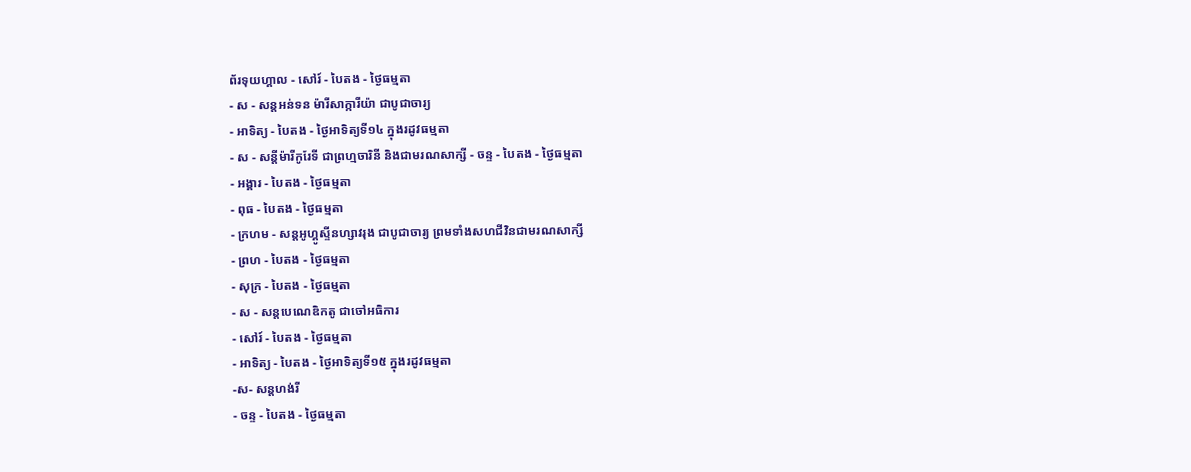ព័រទុយហ្គាល - សៅរ៍ - បៃតង - ថ្ងៃធម្មតា
- ស - សន្ដអន់ទន ម៉ារីសាក្ការីយ៉ា ជាបូជាចារ្យ
- អាទិត្យ - បៃតង - ថ្ងៃអាទិត្យទី១៤ ក្នុងរដូវធម្មតា
- ស - សន្ដីម៉ារីកូរែទី ជាព្រហ្មចារិនី និងជាមរណសាក្សី - ចន្ទ - បៃតង - ថ្ងៃធម្មតា
- អង្គារ - បៃតង - ថ្ងៃធម្មតា
- ពុធ - បៃតង - ថ្ងៃធម្មតា
- ក្រហម - សន្ដអូហ្គូស្ទីនហ្សាវរុង ជាបូជាចារ្យ ព្រមទាំងសហជីវិនជាមរណសាក្សី
- ព្រហ - បៃតង - ថ្ងៃធម្មតា
- សុក្រ - បៃតង - ថ្ងៃធម្មតា
- ស - សន្ដបេណេឌិកតូ ជាចៅអធិការ
- សៅរ៍ - បៃតង - ថ្ងៃធម្មតា
- អាទិត្យ - បៃតង - ថ្ងៃអាទិត្យទី១៥ ក្នុងរដូវធម្មតា
-ស- សន្ដហង់រី
- ចន្ទ - បៃតង - ថ្ងៃធម្មតា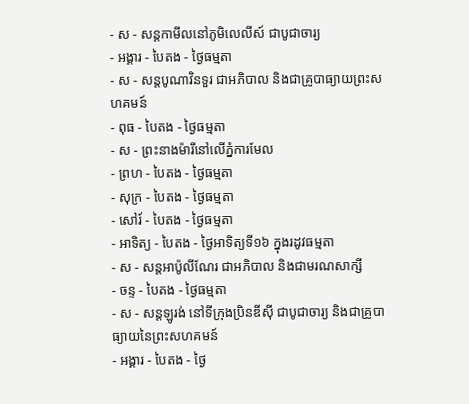- ស - សន្ដកាមីលនៅភូមិលេលីស៍ ជាបូជាចារ្យ
- អង្គារ - បៃតង - ថ្ងៃធម្មតា
- ស - សន្ដបូណាវិនទួរ ជាអភិបាល និងជាគ្រូបាធ្យាយព្រះសហគមន៍
- ពុធ - បៃតង - ថ្ងៃធម្មតា
- ស - ព្រះនាងម៉ារីនៅលើភ្នំការមែល
- ព្រហ - បៃតង - ថ្ងៃធម្មតា
- សុក្រ - បៃតង - ថ្ងៃធម្មតា
- សៅរ៍ - បៃតង - ថ្ងៃធម្មតា
- អាទិត្យ - បៃតង - ថ្ងៃអាទិត្យទី១៦ ក្នុងរដូវធម្មតា
- ស - សន្ដអាប៉ូលីណែរ ជាអភិបាល និងជាមរណសាក្សី
- ចន្ទ - បៃតង - ថ្ងៃធម្មតា
- ស - សន្ដឡូរង់ នៅទីក្រុងប្រិនឌីស៊ី ជាបូជាចារ្យ និងជាគ្រូបាធ្យាយនៃព្រះសហគមន៍
- អង្គារ - បៃតង - ថ្ងៃ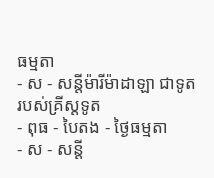ធម្មតា
- ស - សន្ដីម៉ារីម៉ាដាឡា ជាទូតរបស់គ្រីស្ដទូត
- ពុធ - បៃតង - ថ្ងៃធម្មតា
- ស - សន្ដី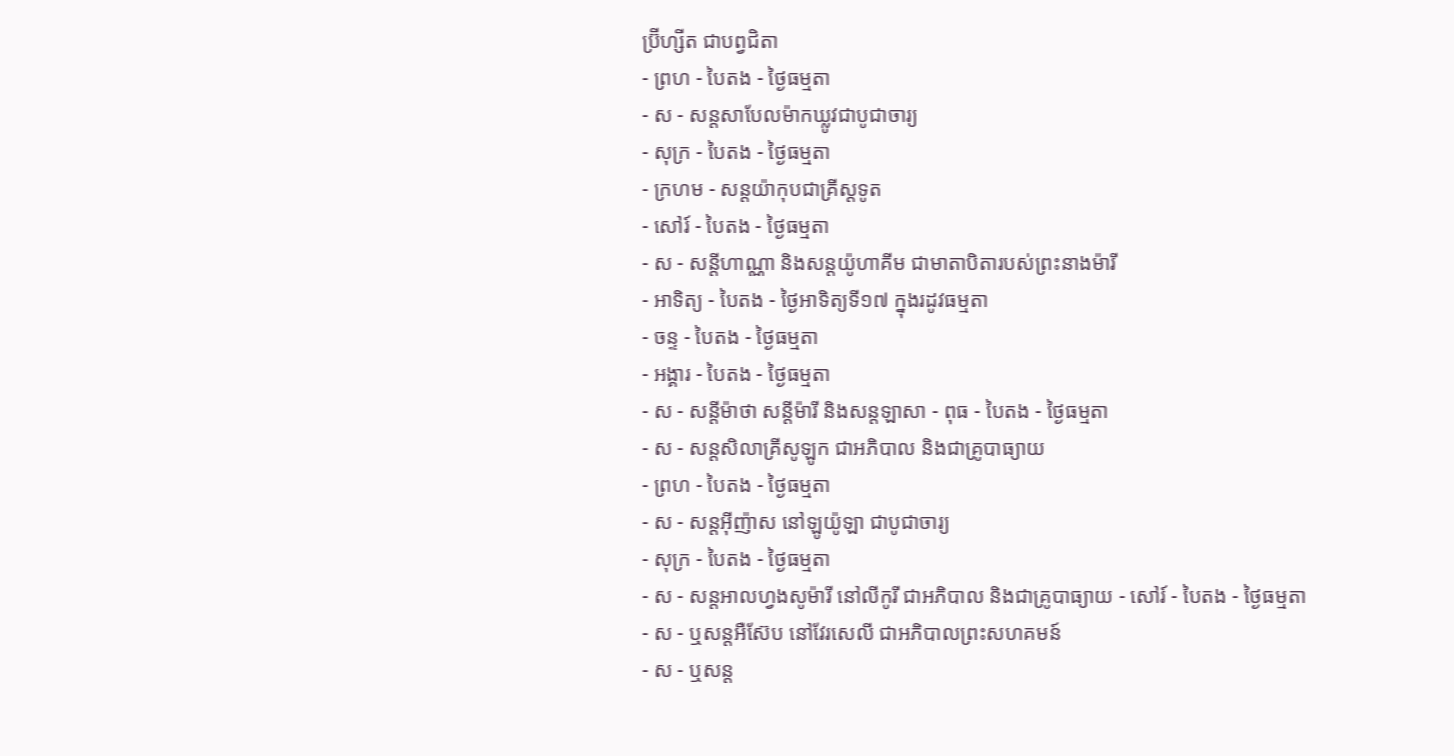ប្រ៊ីហ្សីត ជាបព្វជិតា
- ព្រហ - បៃតង - ថ្ងៃធម្មតា
- ស - សន្ដសាបែលម៉ាកឃ្លូវជាបូជាចារ្យ
- សុក្រ - បៃតង - ថ្ងៃធម្មតា
- ក្រហម - សន្ដយ៉ាកុបជាគ្រីស្ដទូត
- សៅរ៍ - បៃតង - ថ្ងៃធម្មតា
- ស - សន្ដីហាណ្ណា និងសន្ដយ៉ូហាគីម ជាមាតាបិតារបស់ព្រះនាងម៉ារី
- អាទិត្យ - បៃតង - ថ្ងៃអាទិត្យទី១៧ ក្នុងរដូវធម្មតា
- ចន្ទ - បៃតង - ថ្ងៃធម្មតា
- អង្គារ - បៃតង - ថ្ងៃធម្មតា
- ស - សន្ដីម៉ាថា សន្ដីម៉ារី និងសន្ដឡាសា - ពុធ - បៃតង - ថ្ងៃធម្មតា
- ស - សន្ដសិលាគ្រីសូឡូក ជាអភិបាល និងជាគ្រូបាធ្យាយ
- ព្រហ - បៃតង - ថ្ងៃធម្មតា
- ស - សន្ដអ៊ីញ៉ាស នៅឡូយ៉ូឡា ជាបូជាចារ្យ
- សុក្រ - បៃតង - ថ្ងៃធម្មតា
- ស - សន្ដអាលហ្វងសូម៉ារី នៅលីកូរី ជាអភិបាល និងជាគ្រូបាធ្យាយ - សៅរ៍ - បៃតង - ថ្ងៃធម្មតា
- ស - ឬសន្ដអឺស៊ែប នៅវែរសេលី ជាអភិបាលព្រះសហគមន៍
- ស - ឬសន្ដ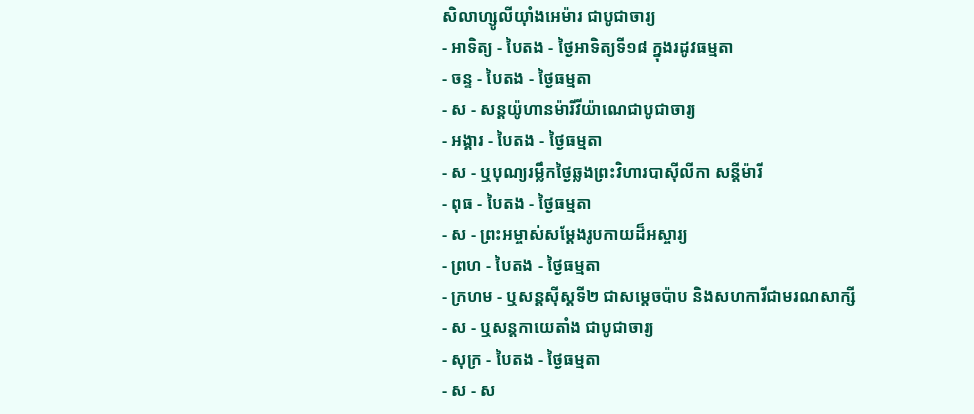សិលាហ្សូលីយ៉ាំងអេម៉ារ ជាបូជាចារ្យ
- អាទិត្យ - បៃតង - ថ្ងៃអាទិត្យទី១៨ ក្នុងរដូវធម្មតា
- ចន្ទ - បៃតង - ថ្ងៃធម្មតា
- ស - សន្ដយ៉ូហានម៉ារីវីយ៉ាណេជាបូជាចារ្យ
- អង្គារ - បៃតង - ថ្ងៃធម្មតា
- ស - ឬបុណ្យរម្លឹកថ្ងៃឆ្លងព្រះវិហារបាស៊ីលីកា សន្ដីម៉ារី
- ពុធ - បៃតង - ថ្ងៃធម្មតា
- ស - ព្រះអម្ចាស់សម្ដែងរូបកាយដ៏អស្ចារ្យ
- ព្រហ - បៃតង - ថ្ងៃធម្មតា
- ក្រហម - ឬសន្ដស៊ីស្ដទី២ ជាសម្ដេចប៉ាប និងសហការីជាមរណសាក្សី
- ស - ឬសន្ដកាយេតាំង ជាបូជាចារ្យ
- សុក្រ - បៃតង - ថ្ងៃធម្មតា
- ស - ស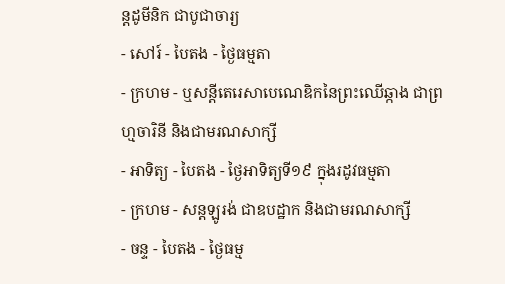ន្ដដូមីនិក ជាបូជាចារ្យ
- សៅរ៍ - បៃតង - ថ្ងៃធម្មតា
- ក្រហម - ឬសន្ដីតេរេសាបេណេឌិកនៃព្រះឈើឆ្កាង ជាព្រហ្មចារិនី និងជាមរណសាក្សី
- អាទិត្យ - បៃតង - ថ្ងៃអាទិត្យទី១៩ ក្នុងរដូវធម្មតា
- ក្រហម - សន្ដឡូរង់ ជាឧបដ្ឋាក និងជាមរណសាក្សី
- ចន្ទ - បៃតង - ថ្ងៃធម្ម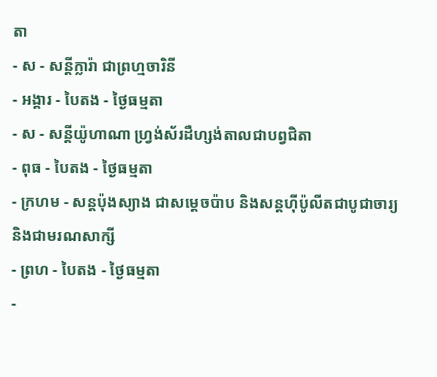តា
- ស - សន្ដីក្លារ៉ា ជាព្រហ្មចារិនី
- អង្គារ - បៃតង - ថ្ងៃធម្មតា
- ស - សន្ដីយ៉ូហាណា ហ្វ្រង់ស័រដឺហ្សង់តាលជាបព្វជិតា
- ពុធ - បៃតង - ថ្ងៃធម្មតា
- ក្រហម - សន្ដប៉ុងស្យាង ជាសម្ដេចប៉ាប និងសន្ដហ៊ីប៉ូលីតជាបូជាចារ្យ និងជាមរណសាក្សី
- ព្រហ - បៃតង - ថ្ងៃធម្មតា
-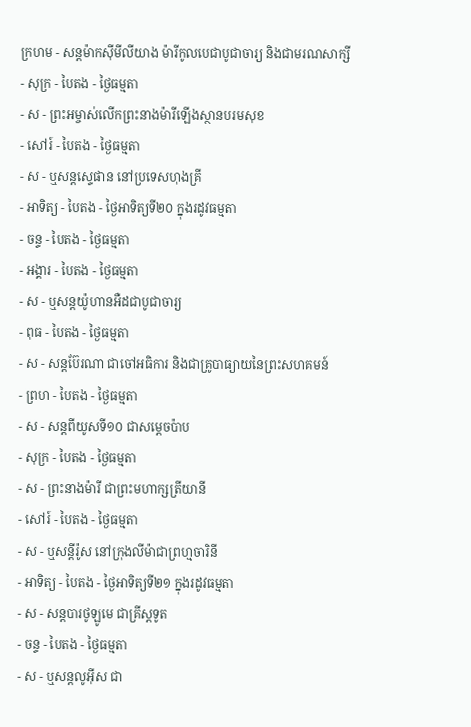ក្រហម - សន្ដម៉ាកស៊ីមីលីយាង ម៉ារីកូលបេជាបូជាចារ្យ និងជាមរណសាក្សី
- សុក្រ - បៃតង - ថ្ងៃធម្មតា
- ស - ព្រះអម្ចាស់លើកព្រះនាងម៉ារីឡើងស្ថានបរមសុខ
- សៅរ៍ - បៃតង - ថ្ងៃធម្មតា
- ស - ឬសន្ដស្ទេផាន នៅប្រទេសហុងគ្រី
- អាទិត្យ - បៃតង - ថ្ងៃអាទិត្យទី២០ ក្នុងរដូវធម្មតា
- ចន្ទ - បៃតង - ថ្ងៃធម្មតា
- អង្គារ - បៃតង - ថ្ងៃធម្មតា
- ស - ឬសន្ដយ៉ូហានអឺដជាបូជាចារ្យ
- ពុធ - បៃតង - ថ្ងៃធម្មតា
- ស - សន្ដប៊ែរណា ជាចៅអធិការ និងជាគ្រូបាធ្យាយនៃព្រះសហគមន៍
- ព្រហ - បៃតង - ថ្ងៃធម្មតា
- ស - សន្ដពីយូសទី១០ ជាសម្ដេចប៉ាប
- សុក្រ - បៃតង - ថ្ងៃធម្មតា
- ស - ព្រះនាងម៉ារី ជាព្រះមហាក្សត្រីយានី
- សៅរ៍ - បៃតង - ថ្ងៃធម្មតា
- ស - ឬសន្ដីរ៉ូស នៅក្រុងលីម៉ាជាព្រហ្មចារិនី
- អាទិត្យ - បៃតង - ថ្ងៃអាទិត្យទី២១ ក្នុងរដូវធម្មតា
- ស - សន្ដបារថូឡូមេ ជាគ្រីស្ដទូត
- ចន្ទ - បៃតង - ថ្ងៃធម្មតា
- ស - ឬសន្ដលូអ៊ីស ជា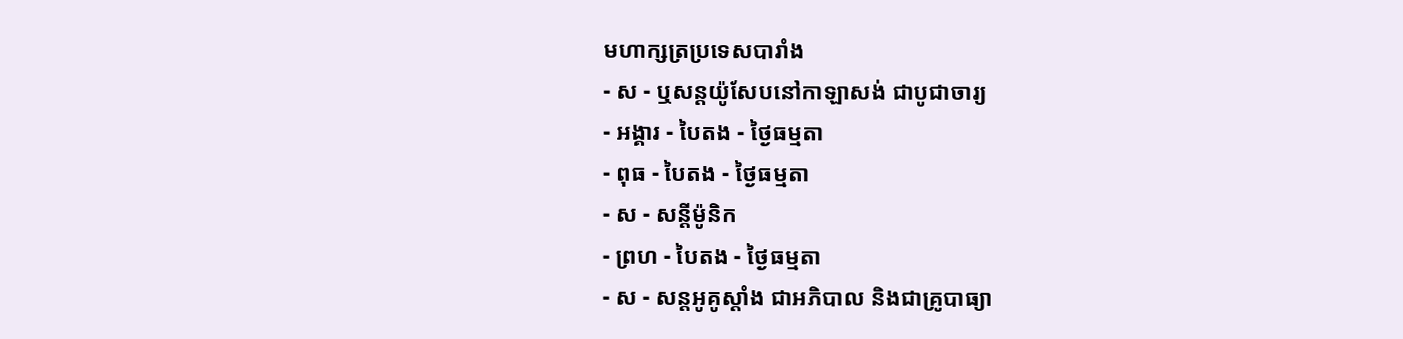មហាក្សត្រប្រទេសបារាំង
- ស - ឬសន្ដយ៉ូសែបនៅកាឡាសង់ ជាបូជាចារ្យ
- អង្គារ - បៃតង - ថ្ងៃធម្មតា
- ពុធ - បៃតង - ថ្ងៃធម្មតា
- ស - សន្ដីម៉ូនិក
- ព្រហ - បៃតង - ថ្ងៃធម្មតា
- ស - សន្ដអូគូស្ដាំង ជាអភិបាល និងជាគ្រូបាធ្យា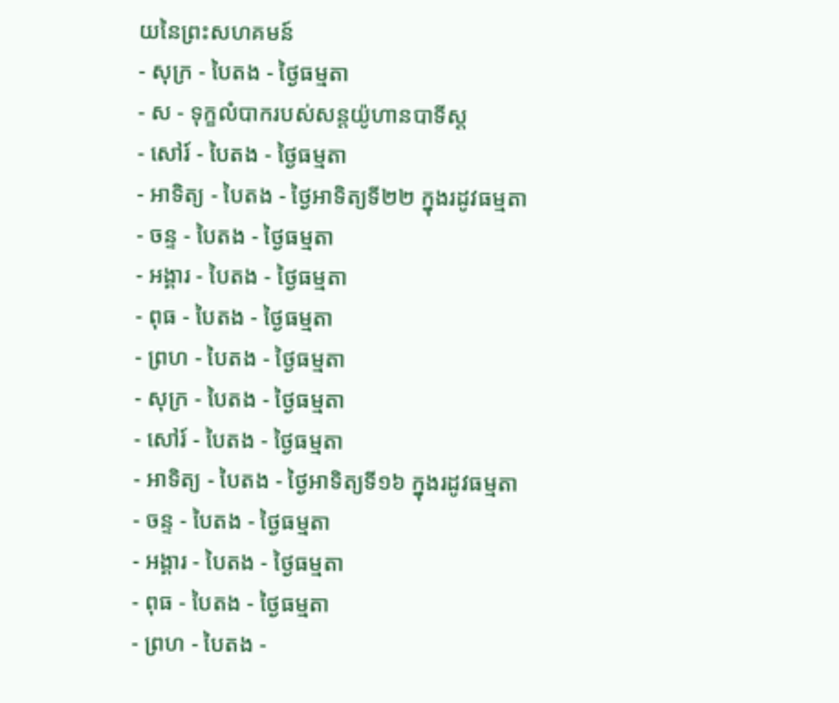យនៃព្រះសហគមន៍
- សុក្រ - បៃតង - ថ្ងៃធម្មតា
- ស - ទុក្ខលំបាករបស់សន្ដយ៉ូហានបាទីស្ដ
- សៅរ៍ - បៃតង - ថ្ងៃធម្មតា
- អាទិត្យ - បៃតង - ថ្ងៃអាទិត្យទី២២ ក្នុងរដូវធម្មតា
- ចន្ទ - បៃតង - ថ្ងៃធម្មតា
- អង្គារ - បៃតង - ថ្ងៃធម្មតា
- ពុធ - បៃតង - ថ្ងៃធម្មតា
- ព្រហ - បៃតង - ថ្ងៃធម្មតា
- សុក្រ - បៃតង - ថ្ងៃធម្មតា
- សៅរ៍ - បៃតង - ថ្ងៃធម្មតា
- អាទិត្យ - បៃតង - ថ្ងៃអាទិត្យទី១៦ ក្នុងរដូវធម្មតា
- ចន្ទ - បៃតង - ថ្ងៃធម្មតា
- អង្គារ - បៃតង - ថ្ងៃធម្មតា
- ពុធ - បៃតង - ថ្ងៃធម្មតា
- ព្រហ - បៃតង -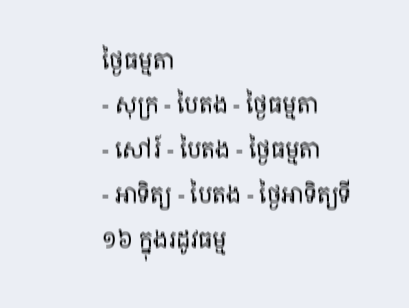ថ្ងៃធម្មតា
- សុក្រ - បៃតង - ថ្ងៃធម្មតា
- សៅរ៍ - បៃតង - ថ្ងៃធម្មតា
- អាទិត្យ - បៃតង - ថ្ងៃអាទិត្យទី១៦ ក្នុងរដូវធម្ម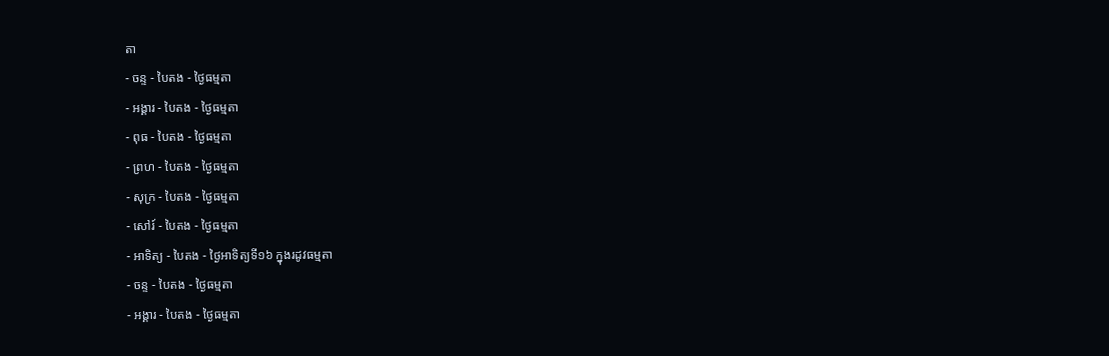តា
- ចន្ទ - បៃតង - ថ្ងៃធម្មតា
- អង្គារ - បៃតង - ថ្ងៃធម្មតា
- ពុធ - បៃតង - ថ្ងៃធម្មតា
- ព្រហ - បៃតង - ថ្ងៃធម្មតា
- សុក្រ - បៃតង - ថ្ងៃធម្មតា
- សៅរ៍ - បៃតង - ថ្ងៃធម្មតា
- អាទិត្យ - បៃតង - ថ្ងៃអាទិត្យទី១៦ ក្នុងរដូវធម្មតា
- ចន្ទ - បៃតង - ថ្ងៃធម្មតា
- អង្គារ - បៃតង - ថ្ងៃធម្មតា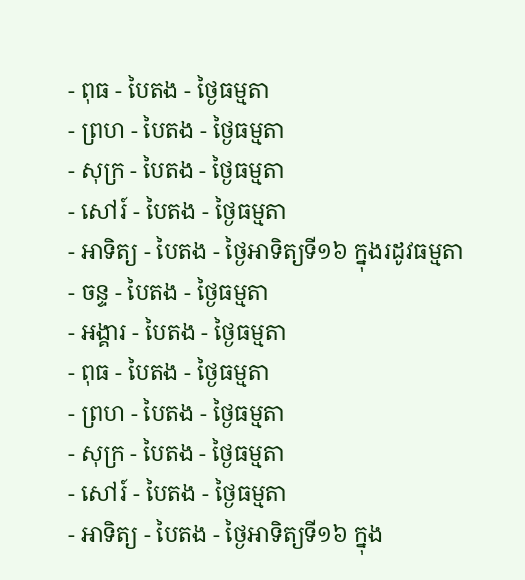- ពុធ - បៃតង - ថ្ងៃធម្មតា
- ព្រហ - បៃតង - ថ្ងៃធម្មតា
- សុក្រ - បៃតង - ថ្ងៃធម្មតា
- សៅរ៍ - បៃតង - ថ្ងៃធម្មតា
- អាទិត្យ - បៃតង - ថ្ងៃអាទិត្យទី១៦ ក្នុងរដូវធម្មតា
- ចន្ទ - បៃតង - ថ្ងៃធម្មតា
- អង្គារ - បៃតង - ថ្ងៃធម្មតា
- ពុធ - បៃតង - ថ្ងៃធម្មតា
- ព្រហ - បៃតង - ថ្ងៃធម្មតា
- សុក្រ - បៃតង - ថ្ងៃធម្មតា
- សៅរ៍ - បៃតង - ថ្ងៃធម្មតា
- អាទិត្យ - បៃតង - ថ្ងៃអាទិត្យទី១៦ ក្នុង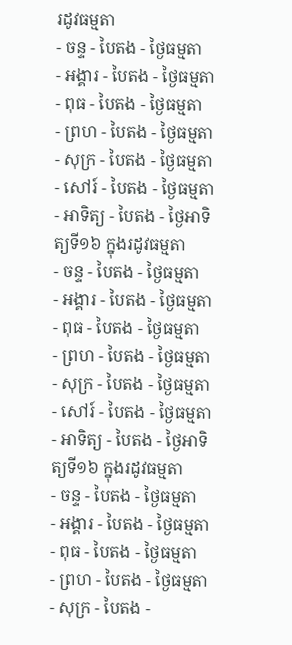រដូវធម្មតា
- ចន្ទ - បៃតង - ថ្ងៃធម្មតា
- អង្គារ - បៃតង - ថ្ងៃធម្មតា
- ពុធ - បៃតង - ថ្ងៃធម្មតា
- ព្រហ - បៃតង - ថ្ងៃធម្មតា
- សុក្រ - បៃតង - ថ្ងៃធម្មតា
- សៅរ៍ - បៃតង - ថ្ងៃធម្មតា
- អាទិត្យ - បៃតង - ថ្ងៃអាទិត្យទី១៦ ក្នុងរដូវធម្មតា
- ចន្ទ - បៃតង - ថ្ងៃធម្មតា
- អង្គារ - បៃតង - ថ្ងៃធម្មតា
- ពុធ - បៃតង - ថ្ងៃធម្មតា
- ព្រហ - បៃតង - ថ្ងៃធម្មតា
- សុក្រ - បៃតង - ថ្ងៃធម្មតា
- សៅរ៍ - បៃតង - ថ្ងៃធម្មតា
- អាទិត្យ - បៃតង - ថ្ងៃអាទិត្យទី១៦ ក្នុងរដូវធម្មតា
- ចន្ទ - បៃតង - ថ្ងៃធម្មតា
- អង្គារ - បៃតង - ថ្ងៃធម្មតា
- ពុធ - បៃតង - ថ្ងៃធម្មតា
- ព្រហ - បៃតង - ថ្ងៃធម្មតា
- សុក្រ - បៃតង -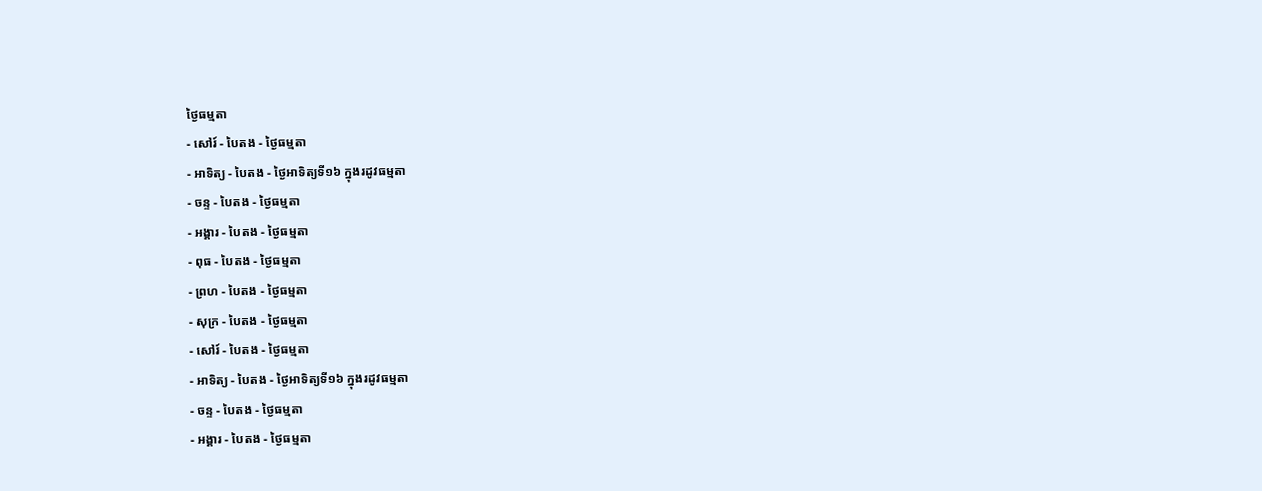ថ្ងៃធម្មតា
- សៅរ៍ - បៃតង - ថ្ងៃធម្មតា
- អាទិត្យ - បៃតង - ថ្ងៃអាទិត្យទី១៦ ក្នុងរដូវធម្មតា
- ចន្ទ - បៃតង - ថ្ងៃធម្មតា
- អង្គារ - បៃតង - ថ្ងៃធម្មតា
- ពុធ - បៃតង - ថ្ងៃធម្មតា
- ព្រហ - បៃតង - ថ្ងៃធម្មតា
- សុក្រ - បៃតង - ថ្ងៃធម្មតា
- សៅរ៍ - បៃតង - ថ្ងៃធម្មតា
- អាទិត្យ - បៃតង - ថ្ងៃអាទិត្យទី១៦ ក្នុងរដូវធម្មតា
- ចន្ទ - បៃតង - ថ្ងៃធម្មតា
- អង្គារ - បៃតង - ថ្ងៃធម្មតា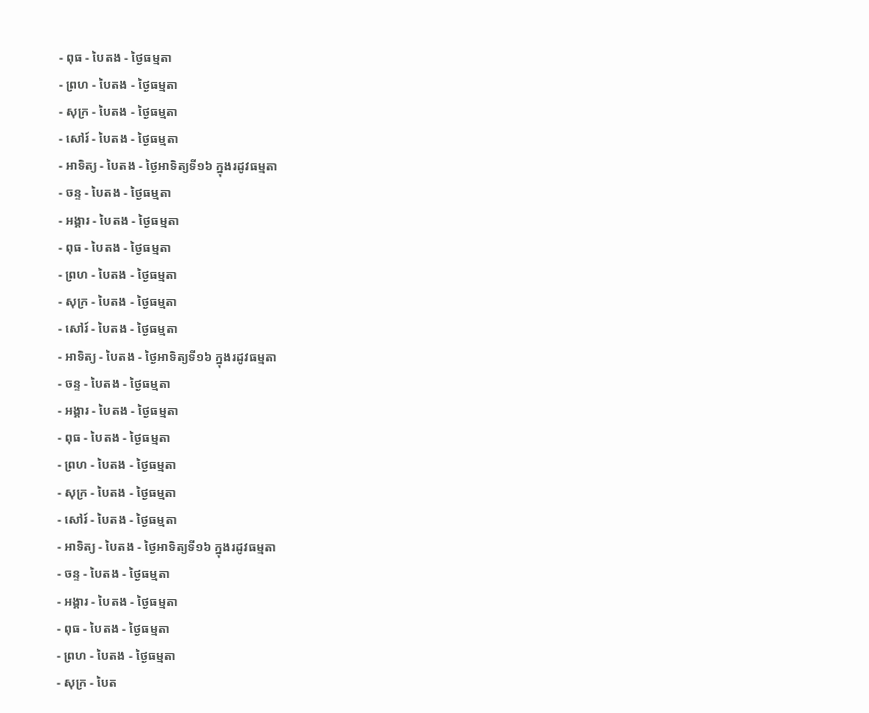- ពុធ - បៃតង - ថ្ងៃធម្មតា
- ព្រហ - បៃតង - ថ្ងៃធម្មតា
- សុក្រ - បៃតង - ថ្ងៃធម្មតា
- សៅរ៍ - បៃតង - ថ្ងៃធម្មតា
- អាទិត្យ - បៃតង - ថ្ងៃអាទិត្យទី១៦ ក្នុងរដូវធម្មតា
- ចន្ទ - បៃតង - ថ្ងៃធម្មតា
- អង្គារ - បៃតង - ថ្ងៃធម្មតា
- ពុធ - បៃតង - ថ្ងៃធម្មតា
- ព្រហ - បៃតង - ថ្ងៃធម្មតា
- សុក្រ - បៃតង - ថ្ងៃធម្មតា
- សៅរ៍ - បៃតង - ថ្ងៃធម្មតា
- អាទិត្យ - បៃតង - ថ្ងៃអាទិត្យទី១៦ ក្នុងរដូវធម្មតា
- ចន្ទ - បៃតង - ថ្ងៃធម្មតា
- អង្គារ - បៃតង - ថ្ងៃធម្មតា
- ពុធ - បៃតង - ថ្ងៃធម្មតា
- ព្រហ - បៃតង - ថ្ងៃធម្មតា
- សុក្រ - បៃតង - ថ្ងៃធម្មតា
- សៅរ៍ - បៃតង - ថ្ងៃធម្មតា
- អាទិត្យ - បៃតង - ថ្ងៃអាទិត្យទី១៦ ក្នុងរដូវធម្មតា
- ចន្ទ - បៃតង - ថ្ងៃធម្មតា
- អង្គារ - បៃតង - ថ្ងៃធម្មតា
- ពុធ - បៃតង - ថ្ងៃធម្មតា
- ព្រហ - បៃតង - ថ្ងៃធម្មតា
- សុក្រ - បៃត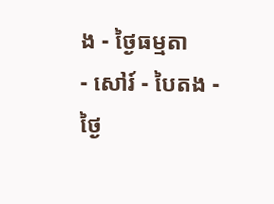ង - ថ្ងៃធម្មតា
- សៅរ៍ - បៃតង - ថ្ងៃ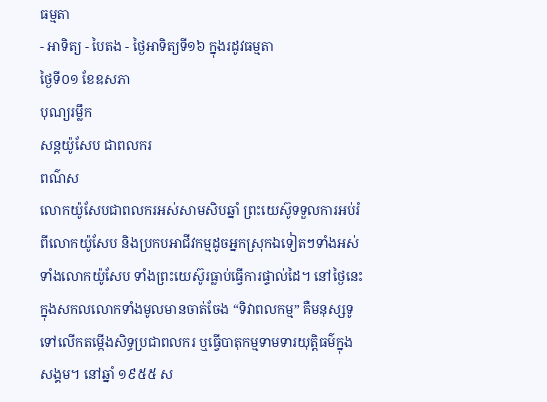ធម្មតា
- អាទិត្យ - បៃតង - ថ្ងៃអាទិត្យទី១៦ ក្នុងរដូវធម្មតា
ថ្ងៃទី០១ ខែឧសភា
បុណ្យរម្លឹក
សន្ដយ៉ូសែប ជាពលករ
ពណ៌ស
លោកយ៉ូសែបជាពលករអស់សាមសិបឆ្នាំ ព្រះយេស៊ូទទួលការអប់រំពីលោកយ៉ូសែប និងប្រកបអាជីវកម្មដូចអ្នកស្រុកឯទៀតៗទាំងអស់ ទាំងលោកយ៉ូសែប ទាំងព្រះយេស៊ូរធ្លាប់ធ្វើការផ្ទាល់ដៃ។ នៅថ្ងៃនេះ ក្នុងសកលលោកទាំងមូលមានចាត់ចែង “ទិវាពលកម្ម” គឺមនុស្សទូទៅលើកតម្កើងសិទ្ធប្រជាពលករ ឬធ្វើបាតុកម្មទាមទារយុត្តិធម៌ក្នុងសង្គម។ នៅឆ្នាំ ១៩៥៥ ស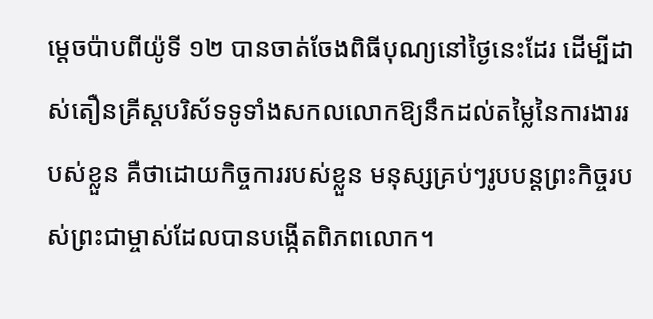ម្តេចប៉ាបពីយ៉ូទី ១២ បានចាត់ចែងពិធីបុណ្យនៅថ្ងៃនេះដែរ ដើម្បីដាស់តឿនគ្រីស្តបរិស័ទទូទាំងសកលលោកឱ្យនឹកដល់តម្លៃនៃការងាររបស់ខ្លួន គឺថាដោយកិច្ចការរបស់ខ្លួន មនុស្សគ្រប់ៗរូបបន្តព្រះកិច្ចរបស់ព្រះជាម្ចាស់ដែលបានបង្កើតពិភពលោក។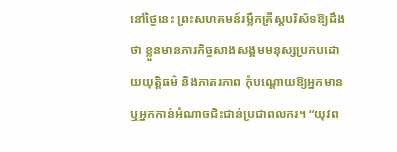នៅថ្ងៃនេះ ព្រះសហគមន៍រម្លឹកគ្រីស្តបរិស័ទឱ្យដឹងថា ខ្លួនមានភារកិច្ចសាងសង្គមមនុស្សប្រកបដោយយុត្តិធម៌ និងភាតរភាព កុំបណ្តោយឱ្យអ្នកមាន ឬអ្នកកាន់អំណាចជិះជាន់ប្រជាពលករ។ “យុវព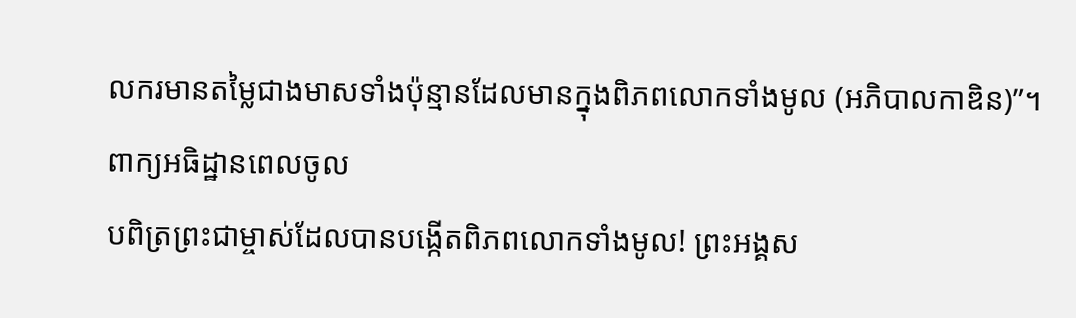លករមានតម្លៃជាងមាសទាំងប៉ុន្មានដែលមានក្នុងពិភពលោកទាំងមូល (អភិបាលកាឌិន)”។
ពាក្យអធិដ្ឋានពេលចូល
បពិត្រព្រះជាម្ចាស់ដែលបានបង្កើតពិភពលោកទាំងមូល! ព្រះអង្គស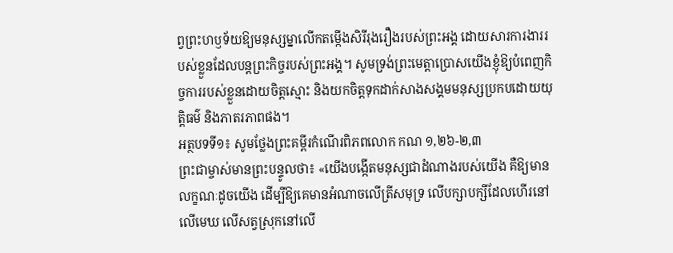ព្វព្រះហឫទ័យឱ្យមនុស្សម្នាលើកតម្កើងសិរីរុងរឿងរបស់ព្រះអង្គ ដោយសារការងាររបស់ខ្លួនដែលបន្តព្រះកិច្ចរបស់ព្រះអង្គ។ សូមទ្រង់ព្រះមេត្តាប្រោសយើងខ្ញុំឱ្យបំពេញកិច្ចការរបស់ខ្លួនដោយចិត្តស្មោះ និងយកចិត្តទុកដាក់សាងសង្គមមនុស្សប្រកបដោយយុត្តិធម៌ និងភាតរភាពផង។
អត្ថបទទី១៖ សូមថ្លែងព្រះគម្ពីរកំណើរពិភពលោក កណ ១,២៦-២,៣
ព្រះជាម្ចាស់មានព្រះបន្ទូលថា៖ «យើងបង្កើតមនុស្សជាដំណាងរបស់យើង គឺឱ្យមានលក្ខណៈដូចយើង ដើម្បីឱ្យគេមានអំណាចលើត្រីសមុទ្រ លើបក្សាបក្សីដែលហើរនៅលើមេឃ លើសត្វស្រុកនៅលើ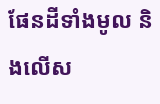ផែនដីទាំងមូល និងលើស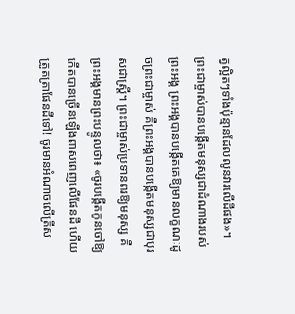ត្វល្អិតៗទាំងប៉ុន្មានដែលលូនវារលើដីផង»។ ព្រះជាម្ចាស់បានបង្កើតមនុស្សជាដំណាងរបស់ព្រះអង្គ ព្រះអង្គបានបង្កើតគេឱ្យមានលក្ខណៈដូចព្រះជាម្ចាស់ គឺព្រះអង្គបានបង្កើតមនុស្សជាបុរសជាស្ត្រី។ ព្រះជាម្ចាស់ប្រទានពរឱ្យមនុស្ស គឺព្រះអង្គមានព្រះបន្ទូលថា៖ «ចូរបង្កើតកូនចៅឱ្យកើតបានច្រើនឡើងពាសពេញលើផែនដី ហើយត្រួតត្រាផែនដីទៅ! ចូរមានអំណាចលើត្រីស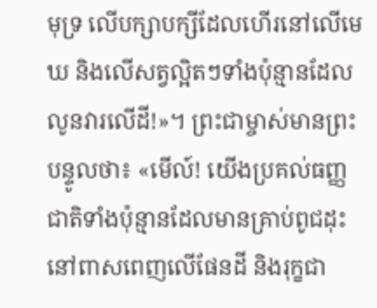មុទ្រ លើបក្សាបក្សីដែលហើរនៅលើមេឃ និងលើសត្វល្អិតៗទាំងប៉ុន្មានដែលលូនវារលើដី!»។ ព្រះជាម្ចាស់មានព្រះបន្ទូលថា៖ «មើល៍! យើងប្រគល់ធញ្ញជាតិទាំងប៉ុន្មានដែលមានគ្រាប់ពូជដុះនៅពាសពេញលើផែនដី និងរុក្ខជា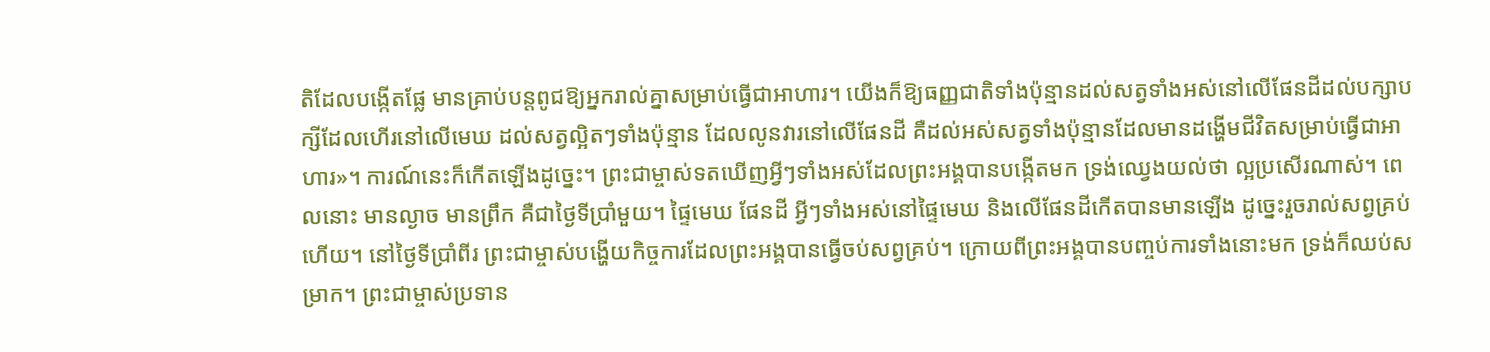តិដែលបង្កើតផ្លែ មានគ្រាប់បន្តពូជឱ្យអ្នករាល់គ្នាសម្រាប់ធ្វើជាអាហារ។ យើងក៏ឱ្យធញ្ញជាតិទាំងប៉ុន្មានដល់សត្វទាំងអស់នៅលើផែនដីដល់បក្សាបក្សីដែលហើរនៅលើមេឃ ដល់សត្វល្អិតៗទាំងប៉ុន្មាន ដែលលូនវារនៅលើផែនដី គឺដល់អស់សត្វទាំងប៉ុន្មានដែលមានដង្ហើមជីវិតសម្រាប់ធ្វើជាអាហារ»។ ការណ៍នេះក៏កើតឡើងដូច្នេះ។ ព្រះជាម្ចាស់ទតឃើញអ្វីៗទាំងអស់ដែលព្រះអង្គបានបង្កើតមក ទ្រង់ឈ្វេងយល់ថា ល្អប្រសើរណាស់។ ពេលនោះ មានល្ងាច មានព្រឹក គឺជាថ្ងៃទីប្រាំមួយ។ ផ្ទៃមេឃ ផែនដី អ្វីៗទាំងអស់នៅផ្ទៃមេឃ និងលើផែនដីកើតបានមានឡើង ដូច្នេះរួចរាល់សព្វគ្រប់ហើយ។ នៅថ្ងៃទីប្រាំពីរ ព្រះជាម្ចាស់បង្ហើយកិច្ចការដែលព្រះអង្គបានធ្វើចប់សព្វគ្រប់។ ក្រោយពីព្រះអង្គបានបញ្ចប់ការទាំងនោះមក ទ្រង់ក៏ឈប់សម្រាក។ ព្រះជាម្ចាស់ប្រទាន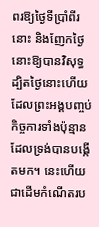ពរឱ្យថ្ងៃទីប្រាំពីរនោះ និងញែកថ្ងៃនោះឱ្យបានវិសុទ្ធ ដ្បិតថ្ងៃនោះហើយដែលព្រះអង្គបញ្ចប់កិច្ចការទាំងប៉ុន្មានដែលទ្រង់បានបង្កើតមក។ នេះហើយជាដើមកំណើតរប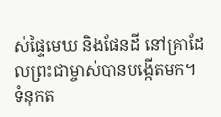ស់ផ្ទៃមេឃ និងផែនដី នៅគ្រាដែលព្រះជាម្ចាស់បានបង្កើតមក។
ទំនុកត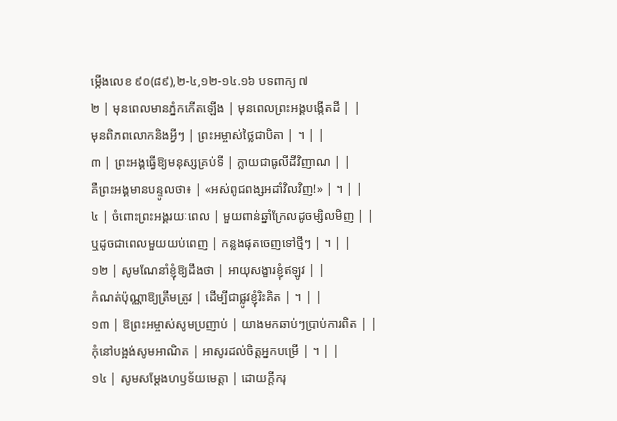ម្កើងលេខ ៩០(៨៩),២-៤,១២-១៤.១៦ បទពាក្យ ៧
២ | មុនពេលមានភ្នំកកើតឡើង | មុនពេលព្រះអង្គបង្កើតដី | |
មុនពិភពលោកនិងអ្វីៗ | ព្រះអម្ចាស់ថ្លៃជាបិតា | ។ | |
៣ | ព្រះអង្គធើ្វឱ្យមនុស្សគ្រប់ទី | ក្លាយជាធូលីដីវិញាណ | |
គឺព្រះអង្គមានបន្ទូលថា៖ | «អស់ពូជពង្សអដាំវិលវិញ!» | ។ | |
៤ | ចំពោះព្រះអង្គរយៈពេល | មួយពាន់ឆ្នាំក្រែលដូចម្សិលមិញ | |
ឬដូចជាពេលមួយយប់ពេញ | កន្លងផុតចេញទៅថ្មីៗ | ។ | |
១២ | សូមណែនាំខ្ញុំឱ្យដឹងថា | អាយុសង្ខារខ្ញុំឥឡូវ | |
កំណត់ប៉ុណ្ណាឱ្យត្រឹមត្រូវ | ដើម្បីជាផ្លូវខ្ញុំរិះគិត | ។ | |
១៣ | ឱព្រះអម្ចាស់សូមប្រញាប់ | យាងមកឆាប់ៗប្រាប់ការពិត | |
កុំនៅបង្អង់សូមអាណិត | អាសូរដល់ចិត្តអ្នកបម្រើ | ។ | |
១៤ | សូមសម្តែងហឫទ័យមេត្តា | ដោយក្តីករុ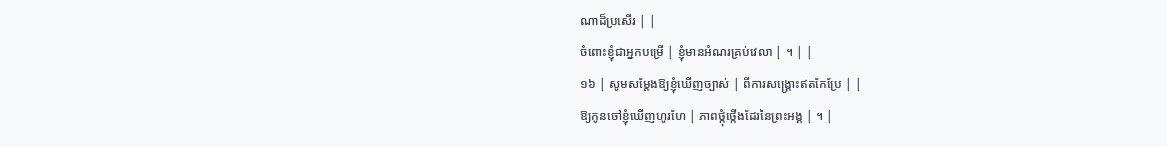ណាដ៏ប្រសើរ | |
ចំពោះខ្ញុំជាអ្នកបម្រើ | ខ្ញុំមានអំណរគ្រប់វេលា | ។ | |
១៦ | សូមសម្តែងឱ្យខ្ញុំឃើញច្បាស់ | ពីការសង្គ្រោះឥតកែប្រែ | |
ឱ្យកូនចៅខ្ញុំឃើញហូរហែ | ភាពថ្កុំថ្កើងដែរនៃព្រះអង្គ | ។ |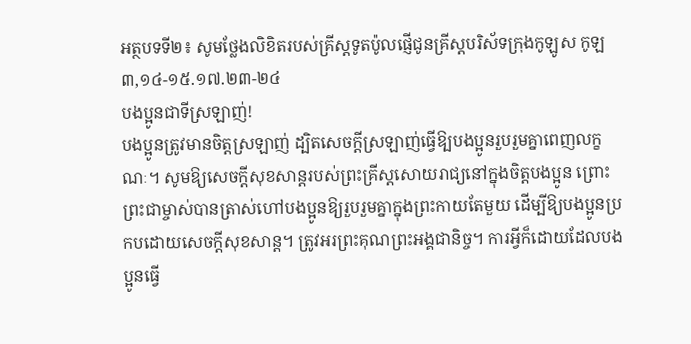អត្ថបទទី២៖ សូមថ្លែងលិខិតរបស់គ្រីស្ដទូតប៉ូលផ្ញើជូនគ្រីស្ដបរិស័ទក្រុងកូឡូស កូឡ ៣,១៤-១៥.១៧.២៣-២៤
បងប្អូនជាទីស្រឡាញ់!
បងប្អូនត្រូវមានចិត្តស្រឡាញ់ ដ្បិតសេចក្តីស្រឡាញ់ធ្វើឱ្បបងប្អូនរួបរួមគ្នាពេញលក្ខណៈ។ សូមឱ្យសេចក្តីសុខសាន្តរបស់ព្រះគ្រីស្តសោយរាជ្យនៅក្នុងចិត្តបងប្អូន ព្រោះព្រះជាម្ចាស់បានត្រាស់ហៅបងប្អូនឱ្យរួបរួមគ្នាក្នុងព្រះកាយតែមួយ ដើម្បីឱ្យបងប្អូនប្រកបដោយសេចក្តីសុខសាន្ត។ ត្រូវអរព្រះគុណព្រះអង្គជានិច្ច។ ការអ្វីក៏ដោយដែលបងប្អូនធ្វើ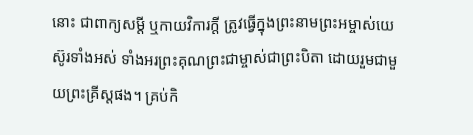នោះ ជាពាក្យសម្តី ឬកាយវិការក្តី ត្រូវធ្វើក្នុងព្រះនាមព្រះអម្ចាស់យេស៊ូរទាំងអស់ ទាំងអរព្រះគុណព្រះជាម្ចាស់ជាព្រះបិតា ដោយរួមជាមួយព្រះគ្រីស្តផង។ គ្រប់កិ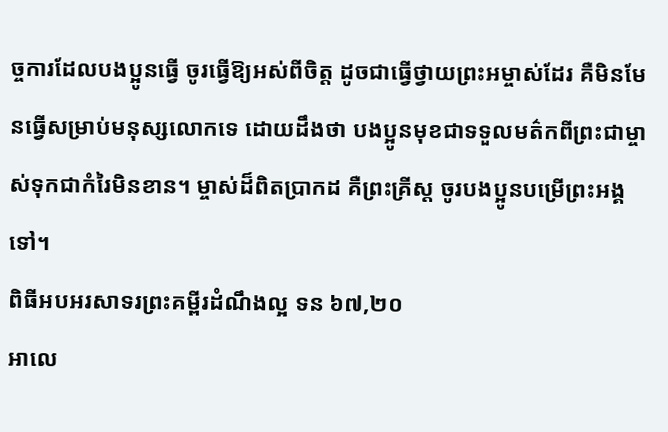ច្ចការដែលបងប្អូនធ្វើ ចូរធ្វើឱ្យអស់ពីចិត្ត ដូចជាធ្វើថ្វាយព្រះអម្ចាស់ដែរ គឺមិនមែនធ្វើសម្រាប់មនុស្សលោកទេ ដោយដឹងថា បងប្អូនមុខជាទទួលមត៌កពីព្រះជាម្ចាស់ទុកជាកំរៃមិនខាន។ ម្ចាស់ដ៏ពិតប្រាកដ គឺព្រះគ្រីស្ត ចូរបងប្អូនបម្រើព្រះអង្គទៅ។
ពិធីអបអរសាទរព្រះគម្ពីរដំណឹងល្អ ទន ៦៧,២០
អាលេ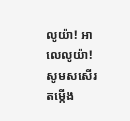លូយ៉ា! អាលេលូយ៉ា!
សូមសសើរតម្កើង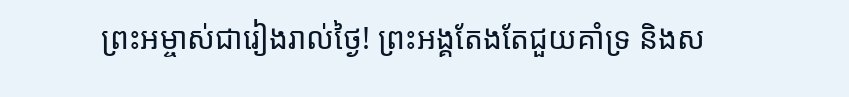ព្រះអម្ចាស់ជារៀងរាល់ថ្ងៃ! ព្រះអង្គតែងតែជួយគាំទ្រ និងស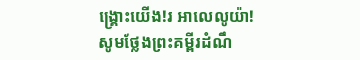ង្គ្រោះយើង!រ អាលេលូយ៉ា!
សូមថ្លែងព្រះគម្ពីរដំណឹ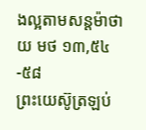ងល្អតាមសន្តម៉ាថាយ មថ ១៣,៥៤-៥៨
ព្រះយេស៊ូត្រឡប់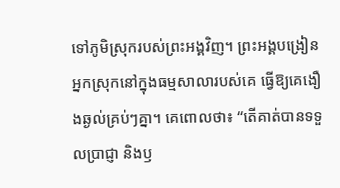ទៅភូមិស្រុករបស់ព្រះអង្គវិញ។ ព្រះអង្គបង្រៀនអ្នកស្រុកនៅក្នុងធម្មសាលារបស់គេ ធ្វើឱ្យគេងឿងឆ្ងល់គ្រប់ៗគ្នា។ គេពោលថា៖ “តើគាត់បានទទួលប្រាជ្ញា និងឫ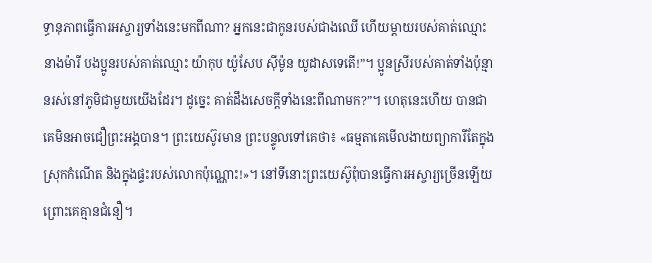ទ្ធានុភាពធ្វើការអស្ចារ្យទាំងនេះមកពីណា? អ្នកនេះជាកូនរបស់ជាងឈើ ហើយម្តាយរបស់គាត់ឈ្មោះនាងម៉ារី បងប្អូនរបស់គាត់ឈ្មោះ យ៉ាកុប យ៉ូសែប ស៊ីម៉ូន យូដាសទេតើ!”។ ប្អូនស្រីរបស់គាត់ទាំងប៉ុន្មានរស់នៅភូមិជាមួយយើងដែរ។ ដូច្នេះ គាត់ដឹងសេចក្តីទាំងនេះពីណាមក?”។ ហេតុនេះហើយ បានជាគេមិនអាចជឿព្រះអង្គបាន។ ព្រះយេស៊ូរមាន ព្រះបន្ទូលទៅគេថា៖ «ធម្មតាគេមើលងាយព្យាការីតែក្នុងស្រុកកំណើត និងក្នុងផ្ទះរបស់លោកប៉ុណ្ណោះ!»។ នៅទីនោះព្រះយេស៊ូពុំបានធ្វើការអស្ចារ្យច្រើនឡើយព្រោះគេគ្មានជំនឿ។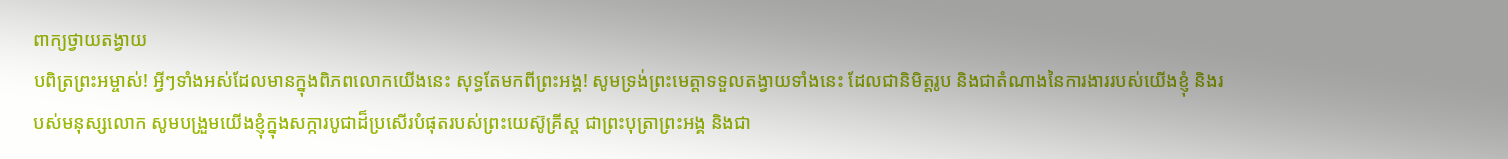ពាក្យថ្វាយតង្វាយ
បពិត្រព្រះអម្ចាស់! អ្វីៗទាំងអស់ដែលមានក្នុងពិភពលោកយើងនេះ សុទ្ធតែមកពីព្រះអង្គ! សូមទ្រង់ព្រះមេត្តាទទួលតង្វាយទាំងនេះ ដែលជានិមិត្តរូប និងជាតំណាងនៃការងាររបស់យើងខ្ញុំ និងរបស់មនុស្សលោក សូមបង្រួមយើងខ្ញុំក្នុងសក្ការបូជាដ៏ប្រសើរបំផុតរបស់ព្រះយេស៊ូគ្រីស្ត ជាព្រះបុត្រាព្រះអង្គ និងជា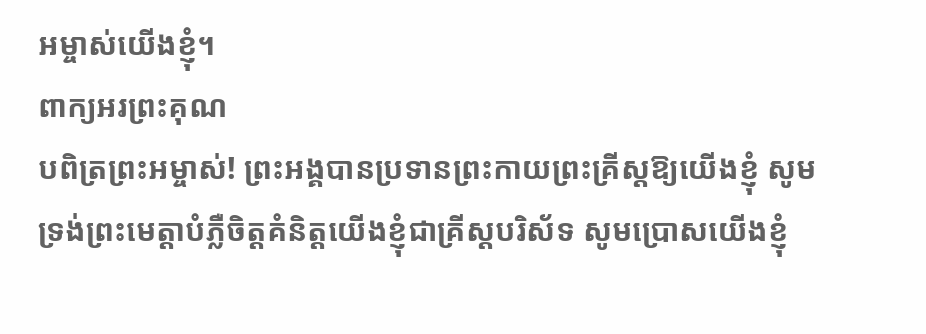អម្ចាស់យើងខ្ញុំ។
ពាក្យអរព្រះគុណ
បពិត្រព្រះអម្ចាស់! ព្រះអង្គបានប្រទានព្រះកាយព្រះគ្រីស្តឱ្យយើងខ្ញុំ សូមទ្រង់ព្រះមេត្តាបំភ្លឺចិត្តគំនិត្តយើងខ្ញុំជាគ្រីស្តបរិស័ទ សូមប្រោសយើងខ្ញុំ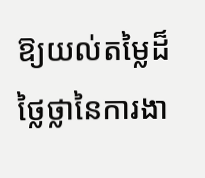ឱ្យយល់តម្លៃដ៏ថ្លៃថ្លានៃការងា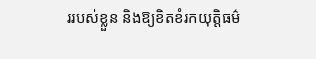ររបស់ខ្លួន និងឱ្យខិតខំរកយុត្តិធម៌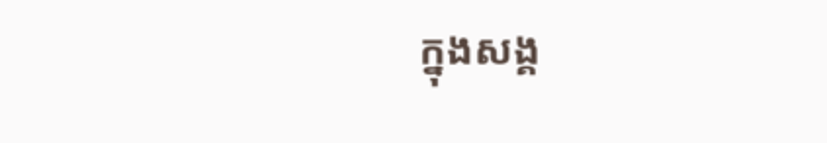ក្នុងសង្គ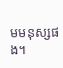មមនុស្សផង។